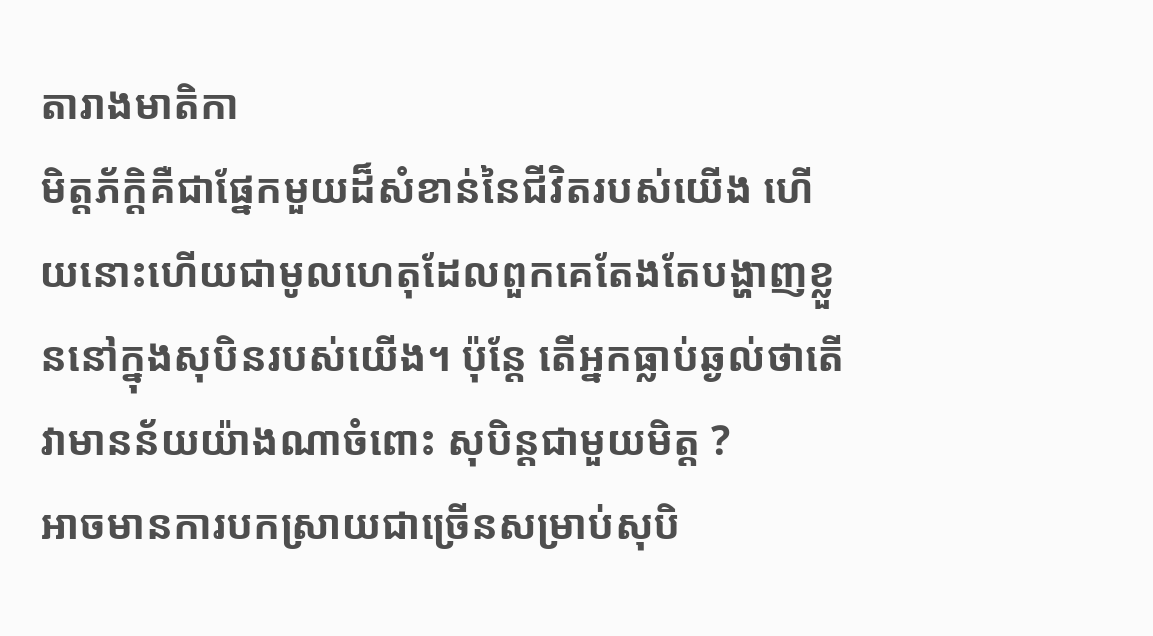តារាងមាតិកា
មិត្តភ័ក្តិគឺជាផ្នែកមួយដ៏សំខាន់នៃជីវិតរបស់យើង ហើយនោះហើយជាមូលហេតុដែលពួកគេតែងតែបង្ហាញខ្លួននៅក្នុងសុបិនរបស់យើង។ ប៉ុន្តែ តើអ្នកធ្លាប់ឆ្ងល់ថាតើវាមានន័យយ៉ាងណាចំពោះ សុបិន្តជាមួយមិត្ត ?
អាចមានការបកស្រាយជាច្រើនសម្រាប់សុបិ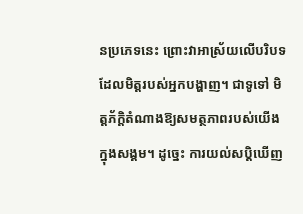នប្រភេទនេះ ព្រោះវាអាស្រ័យលើបរិបទដែលមិត្តរបស់អ្នកបង្ហាញ។ ជាទូទៅ មិត្តភ័ក្តិតំណាងឱ្យសមត្ថភាពរបស់យើងក្នុងសង្គម។ ដូច្នេះ ការយល់សប្តិឃើញ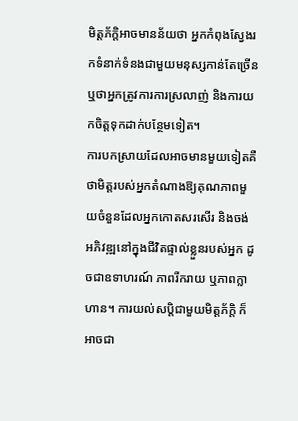មិត្តភ័ក្តិអាចមានន័យថា អ្នកកំពុងស្វែងរកទំនាក់ទំនងជាមួយមនុស្សកាន់តែច្រើន ឬថាអ្នកត្រូវការការស្រលាញ់ និងការយកចិត្តទុកដាក់បន្ថែមទៀត។
ការបកស្រាយដែលអាចមានមួយទៀតគឺថាមិត្តរបស់អ្នកតំណាងឱ្យគុណភាពមួយចំនួនដែលអ្នកកោតសរសើរ និងចង់ អភិវឌ្ឍនៅក្នុងជីវិតផ្ទាល់ខ្លួនរបស់អ្នក ដូចជាឧទាហរណ៍ ភាពរីករាយ ឬភាពក្លាហាន។ ការយល់សប្តិជាមួយមិត្តភ័ក្តិ ក៏អាចជា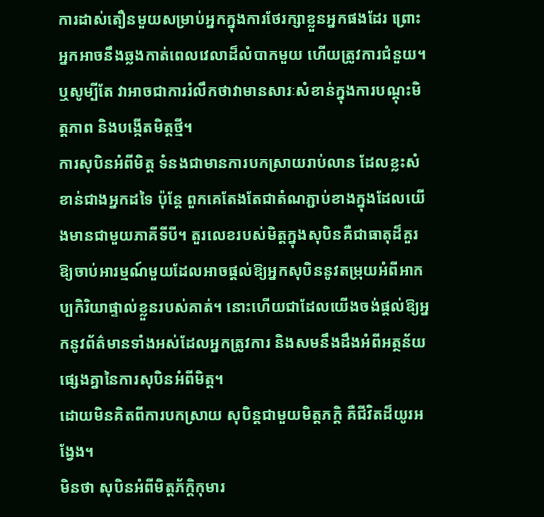ការដាស់តឿនមួយសម្រាប់អ្នកក្នុងការថែរក្សាខ្លួនអ្នកផងដែរ ព្រោះអ្នកអាចនឹងឆ្លងកាត់ពេលវេលាដ៏លំបាកមួយ ហើយត្រូវការជំនួយ។ ឬសូម្បីតែ វាអាចជាការរំលឹកថាវាមានសារៈសំខាន់ក្នុងការបណ្តុះមិត្តភាព និងបង្កើតមិត្តថ្មី។
ការសុបិនអំពីមិត្ត ទំនងជាមានការបកស្រាយរាប់លាន ដែលខ្លះសំខាន់ជាងអ្នកដទៃ ប៉ុន្តែ ពួកគេតែងតែជាតំណភ្ជាប់ខាងក្នុងដែលយើងមានជាមួយភាគីទីបី។ តួរលេខរបស់មិត្តក្នុងសុបិនគឺជាធាតុដ៏គួរឱ្យចាប់អារម្មណ៍មួយដែលអាចផ្តល់ឱ្យអ្នកសុបិននូវតម្រុយអំពីអាកប្បកិរិយាផ្ទាល់ខ្លួនរបស់គាត់។ នោះហើយជាដែលយើងចង់ផ្តល់ឱ្យអ្នកនូវព័ត៌មានទាំងអស់ដែលអ្នកត្រូវការ និងសមនឹងដឹងអំពីអត្ថន័យផ្សេងគ្នានៃការសុបិនអំពីមិត្ត។
ដោយមិនគិតពីការបកស្រាយ សុបិន្តជាមួយមិត្តភក្តិ គឺជីវិតដ៏យូរអង្វែង។
មិនថា សុបិនអំពីមិត្តភ័ក្តិកុមារ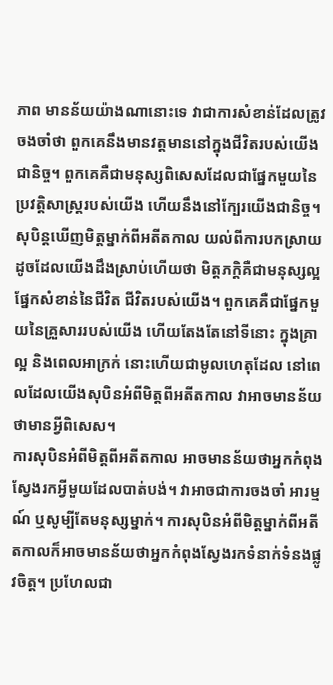ភាព មានន័យយ៉ាងណានោះទេ វាជាការសំខាន់ដែលត្រូវចងចាំថា ពួកគេនឹងមានវត្តមាននៅក្នុងជីវិតរបស់យើងជានិច្ច។ ពួកគេគឺជាមនុស្សពិសេសដែលជាផ្នែកមួយនៃប្រវត្តិសាស្ត្ររបស់យើង ហើយនឹងនៅក្បែរយើងជានិច្ច។
សុបិន្តឃើញមិត្តម្នាក់ពីអតីតកាល យល់ពីការបកស្រាយ
ដូចដែលយើងដឹងស្រាប់ហើយថា មិត្តភក្តិគឺជាមនុស្សល្អ ផ្នែកសំខាន់នៃជីវិត ជីវិតរបស់យើង។ ពួកគេគឺជាផ្នែកមួយនៃគ្រួសាររបស់យើង ហើយតែងតែនៅទីនោះ ក្នុងគ្រាល្អ និងពេលអាក្រក់ នោះហើយជាមូលហេតុដែល នៅពេលដែលយើងសុបិនអំពីមិត្តពីអតីតកាល វាអាចមានន័យថាមានអ្វីពិសេស។
ការសុបិនអំពីមិត្តពីអតីតកាល អាចមានន័យថាអ្នកកំពុងស្វែងរកអ្វីមួយដែលបាត់បង់។ វាអាចជាការចងចាំ អារម្មណ៍ ឬសូម្បីតែមនុស្សម្នាក់។ ការសុបិនអំពីមិត្តម្នាក់ពីអតីតកាលក៏អាចមានន័យថាអ្នកកំពុងស្វែងរកទំនាក់ទំនងផ្លូវចិត្ត។ ប្រហែលជា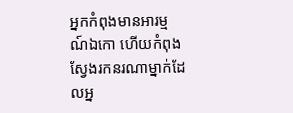អ្នកកំពុងមានអារម្មណ៍ឯកោ ហើយកំពុងស្វែងរកនរណាម្នាក់ដែលអ្ន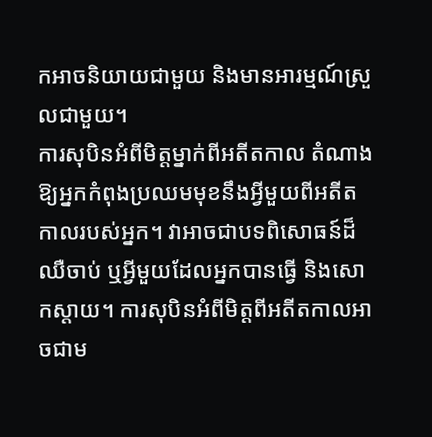កអាចនិយាយជាមួយ និងមានអារម្មណ៍ស្រួលជាមួយ។
ការសុបិនអំពីមិត្តម្នាក់ពីអតីតកាល តំណាងឱ្យអ្នកកំពុងប្រឈមមុខនឹងអ្វីមួយពីអតីតកាលរបស់អ្នក។ វាអាចជាបទពិសោធន៍ដ៏ឈឺចាប់ ឬអ្វីមួយដែលអ្នកបានធ្វើ និងសោកស្តាយ។ ការសុបិនអំពីមិត្តពីអតីតកាលអាចជាម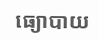ធ្យោបាយ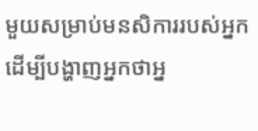មួយសម្រាប់មនសិការរបស់អ្នកដើម្បីបង្ហាញអ្នកថាអ្ន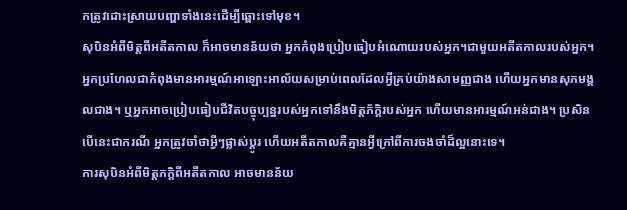កត្រូវដោះស្រាយបញ្ហាទាំងនេះដើម្បីឆ្ពោះទៅមុខ។
សុបិនអំពីមិត្តពីអតីតកាល ក៏អាចមានន័យថា អ្នកកំពុងប្រៀបធៀបអំណោយរបស់អ្នក។ជាមួយអតីតកាលរបស់អ្នក។ អ្នកប្រហែលជាកំពុងមានអារម្មណ៍អាឡោះអាល័យសម្រាប់ពេលដែលអ្វីគ្រប់យ៉ាងសាមញ្ញជាង ហើយអ្នកមានសុភមង្គលជាង។ ឬអ្នកអាចប្រៀបធៀបជីវិតបច្ចុប្បន្នរបស់អ្នកទៅនឹងមិត្តភ័ក្ដិរបស់អ្នក ហើយមានអារម្មណ៍អន់ជាង។ ប្រសិនបើនេះជាករណី អ្នកត្រូវចាំថាអ្វីៗផ្លាស់ប្តូរ ហើយអតីតកាលគឺគ្មានអ្វីក្រៅពីការចងចាំដ៏ល្អនោះទេ។
ការសុបិនអំពីមិត្តភក្តិពីអតីតកាល អាចមានន័យ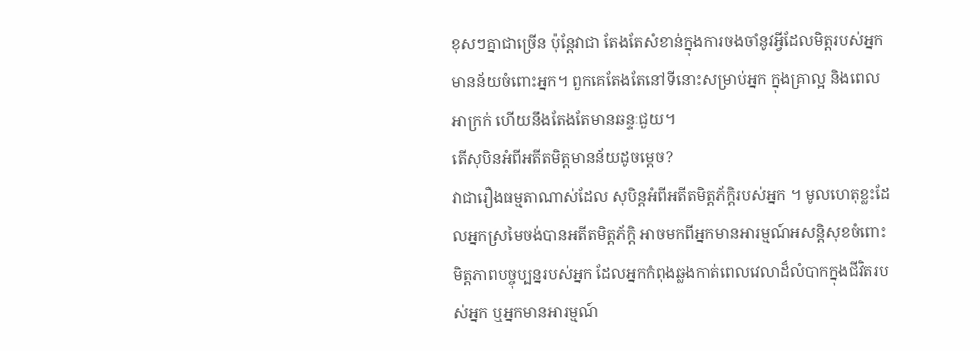ខុសៗគ្នាជាច្រើន ប៉ុន្តែវាជា តែងតែសំខាន់ក្នុងការចងចាំនូវអ្វីដែលមិត្តរបស់អ្នកមានន័យចំពោះអ្នក។ ពួកគេតែងតែនៅទីនោះសម្រាប់អ្នក ក្នុងគ្រាល្អ និងពេលអាក្រក់ ហើយនឹងតែងតែមានឆន្ទៈជួយ។
តើសុបិនអំពីអតីតមិត្តមានន័យដូចម្តេច?
វាជារឿងធម្មតាណាស់ដែល សុបិន្តអំពីអតីតមិត្តភ័ក្តិរបស់អ្នក ។ មូលហេតុខ្លះដែលអ្នកស្រមៃចង់បានអតីតមិត្តភ័ក្តិ អាចមកពីអ្នកមានអារម្មណ៍អសន្តិសុខចំពោះមិត្តភាពបច្ចុប្បន្នរបស់អ្នក ដែលអ្នកកំពុងឆ្លងកាត់ពេលវេលាដ៏លំបាកក្នុងជីវិតរបស់អ្នក ឬអ្នកមានអារម្មណ៍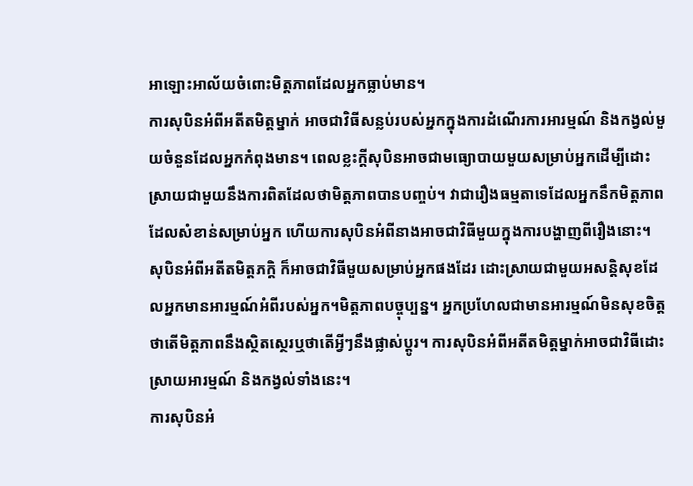អាឡោះអាល័យចំពោះមិត្តភាពដែលអ្នកធ្លាប់មាន។
ការសុបិនអំពីអតីតមិត្តម្នាក់ អាចជាវិធីសន្លប់របស់អ្នកក្នុងការដំណើរការអារម្មណ៍ និងកង្វល់មួយចំនួនដែលអ្នកកំពុងមាន។ ពេលខ្លះក្តីសុបិនអាចជាមធ្យោបាយមួយសម្រាប់អ្នកដើម្បីដោះស្រាយជាមួយនឹងការពិតដែលថាមិត្តភាពបានបញ្ចប់។ វាជារឿងធម្មតាទេដែលអ្នកនឹកមិត្តភាពដែលសំខាន់សម្រាប់អ្នក ហើយការសុបិនអំពីនាងអាចជាវិធីមួយក្នុងការបង្ហាញពីរឿងនោះ។
សុបិនអំពីអតីតមិត្តភក្តិ ក៏អាចជាវិធីមួយសម្រាប់អ្នកផងដែរ ដោះស្រាយជាមួយអសន្តិសុខដែលអ្នកមានអារម្មណ៍អំពីរបស់អ្នក។មិត្តភាពបច្ចុប្បន្ន។ អ្នកប្រហែលជាមានអារម្មណ៍មិនសុខចិត្តថាតើមិត្តភាពនឹងស្ថិតស្ថេរឬថាតើអ្វីៗនឹងផ្លាស់ប្តូរ។ ការសុបិនអំពីអតីតមិត្តម្នាក់អាចជាវិធីដោះស្រាយអារម្មណ៍ និងកង្វល់ទាំងនេះ។
ការសុបិនអំ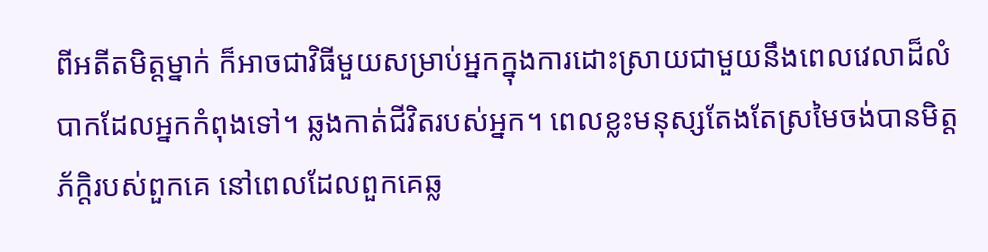ពីអតីតមិត្តម្នាក់ ក៏អាចជាវិធីមួយសម្រាប់អ្នកក្នុងការដោះស្រាយជាមួយនឹងពេលវេលាដ៏លំបាកដែលអ្នកកំពុងទៅ។ ឆ្លងកាត់ជីវិតរបស់អ្នក។ ពេលខ្លះមនុស្សតែងតែស្រមៃចង់បានមិត្តភ័ក្តិរបស់ពួកគេ នៅពេលដែលពួកគេឆ្ល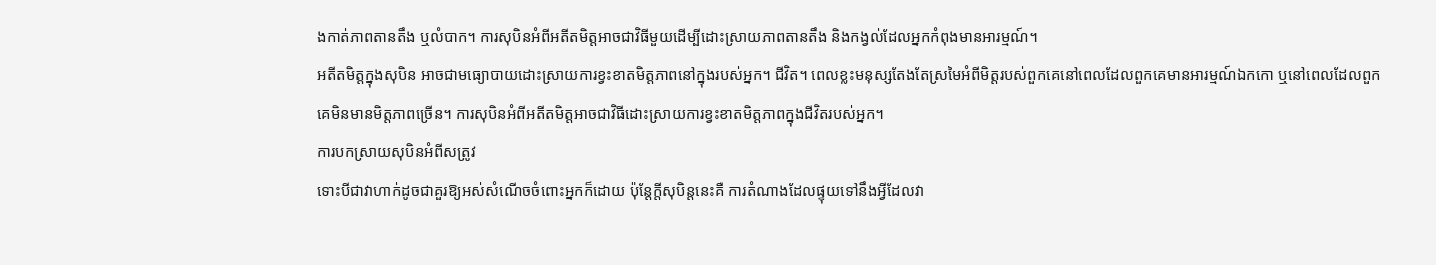ងកាត់ភាពតានតឹង ឬលំបាក។ ការសុបិនអំពីអតីតមិត្តអាចជាវិធីមួយដើម្បីដោះស្រាយភាពតានតឹង និងកង្វល់ដែលអ្នកកំពុងមានអារម្មណ៍។
អតីតមិត្តក្នុងសុបិន អាចជាមធ្យោបាយដោះស្រាយការខ្វះខាតមិត្តភាពនៅក្នុងរបស់អ្នក។ ជីវិត។ ពេលខ្លះមនុស្សតែងតែស្រមៃអំពីមិត្តរបស់ពួកគេនៅពេលដែលពួកគេមានអារម្មណ៍ឯកកោ ឬនៅពេលដែលពួកគេមិនមានមិត្តភាពច្រើន។ ការសុបិនអំពីអតីតមិត្តអាចជាវិធីដោះស្រាយការខ្វះខាតមិត្តភាពក្នុងជីវិតរបស់អ្នក។
ការបកស្រាយសុបិនអំពីសត្រូវ
ទោះបីជាវាហាក់ដូចជាគួរឱ្យអស់សំណើចចំពោះអ្នកក៏ដោយ ប៉ុន្តែក្តីសុបិន្តនេះគឺ ការតំណាងដែលផ្ទុយទៅនឹងអ្វីដែលវា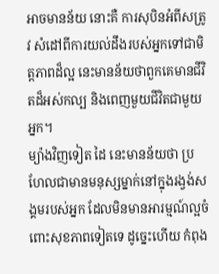អាចមានន័យ នោះគឺ ការសុបិនអំពីសត្រូវ សំដៅពីការយល់ដឹងរបស់អ្នកទៅជាមិត្តភាពដ៏ល្អ នេះមានន័យថាពួកគេមានជីវិតដ៏អស់កល្ប និងពេញមួយជីវិតជាមួយអ្នក។
ម្យ៉ាងវិញទៀត ដៃ នេះមានន័យថា ប្រហែលជាមានមនុស្សម្នាក់នៅក្នុងរង្វង់សង្គមរបស់អ្នក ដែលមិនមានអារម្មណ៍ល្អចំពោះសុខភាពទៀតទេ ដូច្នេះហើយ កំពុង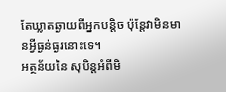តែឃ្លាតឆ្ងាយពីអ្នកបន្តិច ប៉ុន្តែវាមិនមានអ្វីធ្ងន់ធ្ងរនោះទេ។
អត្ថន័យនៃ សុបិន្តអំពីមិ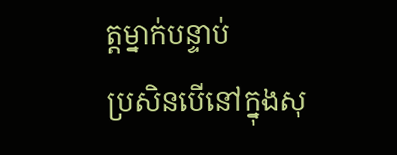ត្តម្នាក់បន្ទាប់
ប្រសិនបើនៅក្នុងសុ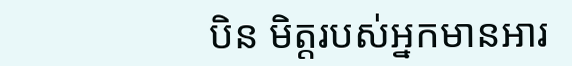បិន មិត្តរបស់អ្នកមានអារ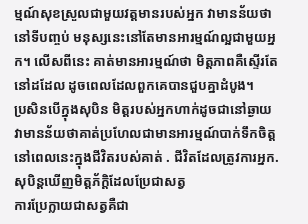ម្មណ៍សុខស្រួលជាមួយវត្តមានរបស់អ្នក វាមានន័យថានៅទីបញ្ចប់ មនុស្សនេះនៅតែមានអារម្មណ៍ល្អជាមួយអ្នក។ លើសពីនេះ គាត់មានអារម្មណ៍ថា មិត្តភាពគឺស្ទើរតែនៅដដែល ដូចពេលដែលពួកគេបានជួបគ្នាដំបូង។
ប្រសិនបើក្នុងសុបិន មិត្តរបស់អ្នកហាក់ដូចជានៅឆ្ងាយ វាមានន័យថាគាត់ប្រហែលជាមានអារម្មណ៍បាក់ទឹកចិត្តនៅពេលនេះក្នុងជីវិតរបស់គាត់ . ជីវិតដែលត្រូវការអ្នក.
សុបិន្តឃើញមិត្តភ័ក្តិដែលប្រែជាសត្វ
ការប្រែក្លាយជាសត្វគឺជា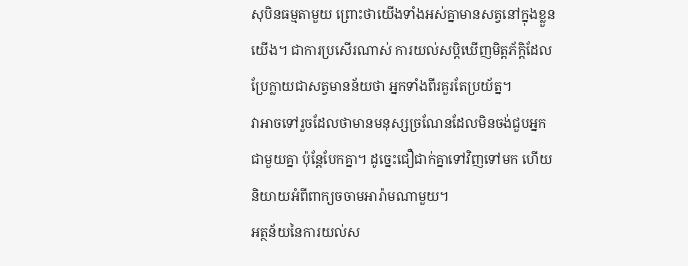សុបិនធម្មតាមួយ ព្រោះថាយើងទាំងអស់គ្នាមានសត្វនៅក្នុងខ្លួនយើង។ ជាការប្រសើរណាស់ ការយល់សប្តិឃើញមិត្តភ័ក្តិដែលប្រែក្លាយជាសត្វមានន័យថា អ្នកទាំងពីរគួរតែប្រយ័ត្ន។
វាអាចទៅរួចដែលថាមានមនុស្សច្រណែនដែលមិនចង់ជួបអ្នកជាមួយគ្នា ប៉ុន្តែបែកគ្នា។ ដូច្នេះជឿជាក់គ្នាទៅវិញទៅមក ហើយនិយាយអំពីពាក្យចចាមអារ៉ាមណាមួយ។
អត្ថន័យនៃការយល់ស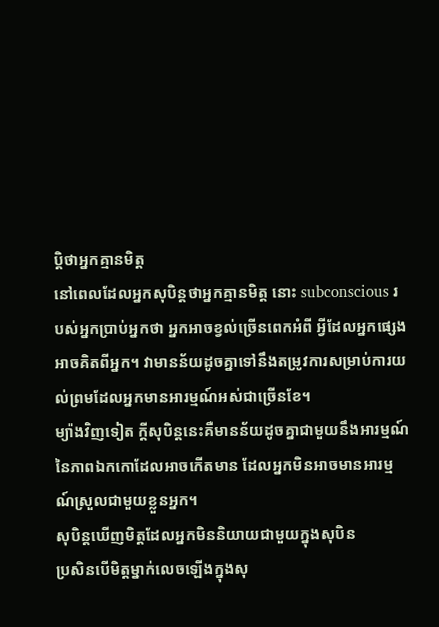ប្តិថាអ្នកគ្មានមិត្ត
នៅពេលដែលអ្នកសុបិន្តថាអ្នកគ្មានមិត្ត នោះ subconscious របស់អ្នកប្រាប់អ្នកថា អ្នកអាចខ្វល់ច្រើនពេកអំពី អ្វីដែលអ្នកផ្សេងអាចគិតពីអ្នក។ វាមានន័យដូចគ្នាទៅនឹងតម្រូវការសម្រាប់ការយល់ព្រមដែលអ្នកមានអារម្មណ៍អស់ជាច្រើនខែ។
ម្យ៉ាងវិញទៀត ក្តីសុបិន្តនេះគឺមានន័យដូចគ្នាជាមួយនឹងអារម្មណ៍នៃភាពឯកកោដែលអាចកើតមាន ដែលអ្នកមិនអាចមានអារម្មណ៍ស្រួលជាមួយខ្លួនអ្នក។
សុបិន្តឃើញមិត្តដែលអ្នកមិននិយាយជាមួយក្នុងសុបិន
ប្រសិនបើមិត្តម្នាក់លេចឡើងក្នុងសុ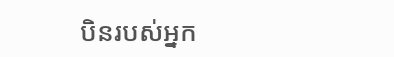បិនរបស់អ្នក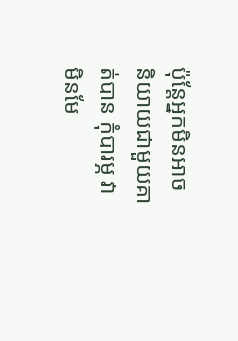ប៉ុន្តែអ្នកមិនអាចនិយាយជាមួយគាត់បាន កុំបារម្ភ វាមិនមែ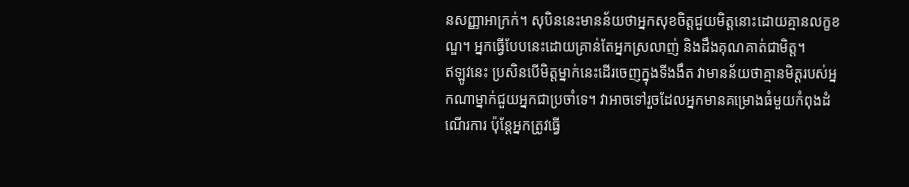នសញ្ញាអាក្រក់។ សុបិននេះមានន័យថាអ្នកសុខចិត្តជួយមិត្តនោះដោយគ្មានលក្ខខណ្ឌ។ អ្នកធ្វើបែបនេះដោយគ្រាន់តែអ្នកស្រលាញ់ និងដឹងគុណគាត់ជាមិត្ត។
ឥឡូវនេះ ប្រសិនបើមិត្តម្នាក់នេះដើរចេញក្នុងទីងងឹត វាមានន័យថាគ្មានមិត្តរបស់អ្នកណាម្នាក់ជួយអ្នកជាប្រចាំទេ។ វាអាចទៅរួចដែលអ្នកមានគម្រោងធំមួយកំពុងដំណើរការ ប៉ុន្តែអ្នកត្រូវធ្វើ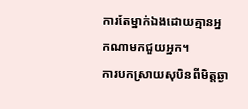ការតែម្នាក់ឯងដោយគ្មានអ្នកណាមកជួយអ្នក។
ការបកស្រាយសុបិនពីមិត្តឆ្ងា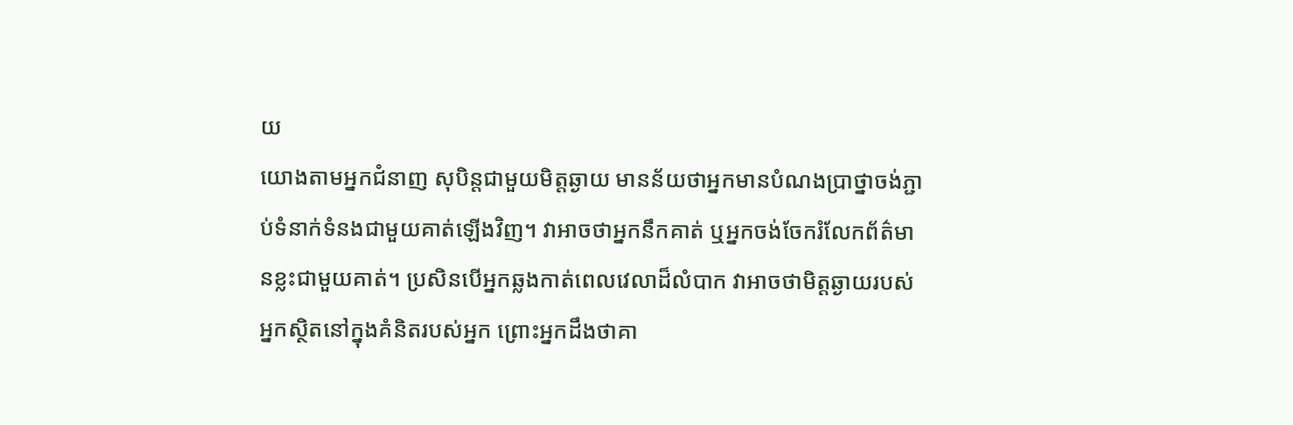យ
យោងតាមអ្នកជំនាញ សុបិន្តជាមួយមិត្តឆ្ងាយ មានន័យថាអ្នកមានបំណងប្រាថ្នាចង់ភ្ជាប់ទំនាក់ទំនងជាមួយគាត់ឡើងវិញ។ វាអាចថាអ្នកនឹកគាត់ ឬអ្នកចង់ចែករំលែកព័ត៌មានខ្លះជាមួយគាត់។ ប្រសិនបើអ្នកឆ្លងកាត់ពេលវេលាដ៏លំបាក វាអាចថាមិត្តឆ្ងាយរបស់អ្នកស្ថិតនៅក្នុងគំនិតរបស់អ្នក ព្រោះអ្នកដឹងថាគា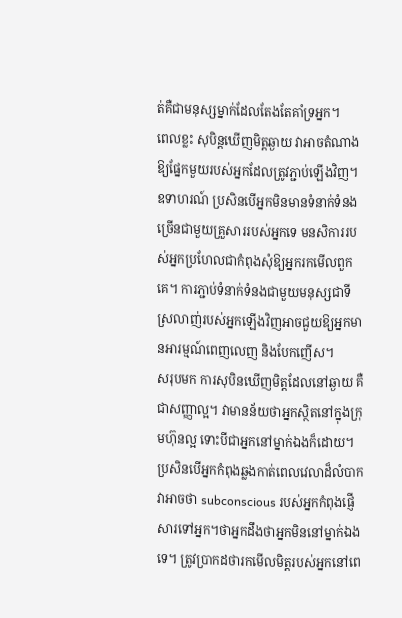ត់គឺជាមនុស្សម្នាក់ដែលតែងតែគាំទ្រអ្នក។
ពេលខ្លះ សុបិន្តឃើញមិត្តឆ្ងាយ វាអាចតំណាងឱ្យផ្នែកមួយរបស់អ្នកដែលត្រូវភ្ជាប់ឡើងវិញ។ ឧទាហរណ៍ ប្រសិនបើអ្នកមិនមានទំនាក់ទំនងច្រើនជាមួយគ្រួសាររបស់អ្នកទេ មនសិការរបស់អ្នកប្រហែលជាកំពុងសុំឱ្យអ្នករកមើលពួកគេ។ ការភ្ជាប់ទំនាក់ទំនងជាមួយមនុស្សជាទីស្រលាញ់របស់អ្នកឡើងវិញអាចជួយឱ្យអ្នកមានអារម្មណ៍ពេញលេញ និងបែកញើស។
សរុបមក ការសុបិនឃើញមិត្តដែលនៅឆ្ងាយ គឺជាសញ្ញាល្អ។ វាមានន័យថាអ្នកស្ថិតនៅក្នុងក្រុមហ៊ុនល្អ ទោះបីជាអ្នកនៅម្នាក់ឯងក៏ដោយ។ ប្រសិនបើអ្នកកំពុងឆ្លងកាត់ពេលវេលាដ៏លំបាក វាអាចថា subconscious របស់អ្នកកំពុងផ្ញើសារទៅអ្នក។ថាអ្នកដឹងថាអ្នកមិននៅម្នាក់ឯងទេ។ ត្រូវប្រាកដថារកមើលមិត្តរបស់អ្នកនៅពេ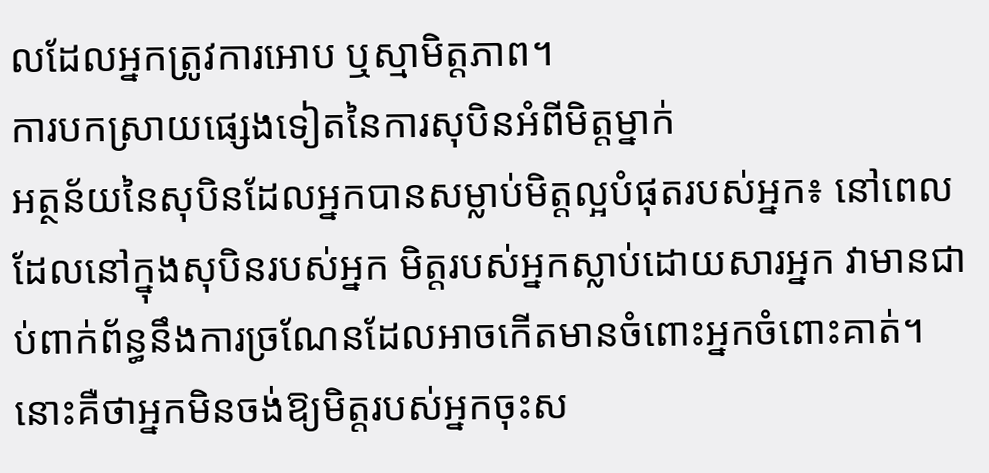លដែលអ្នកត្រូវការអោប ឬស្មាមិត្តភាព។
ការបកស្រាយផ្សេងទៀតនៃការសុបិនអំពីមិត្តម្នាក់
អត្ថន័យនៃសុបិនដែលអ្នកបានសម្លាប់មិត្តល្អបំផុតរបស់អ្នក៖ នៅពេលដែលនៅក្នុងសុបិនរបស់អ្នក មិត្តរបស់អ្នកស្លាប់ដោយសារអ្នក វាមានជាប់ពាក់ព័ន្ធនឹងការច្រណែនដែលអាចកើតមានចំពោះអ្នកចំពោះគាត់។ នោះគឺថាអ្នកមិនចង់ឱ្យមិត្តរបស់អ្នកចុះស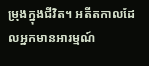ម្រុងក្នុងជីវិត។ អតីតកាលដែលអ្នកមានអារម្មណ៍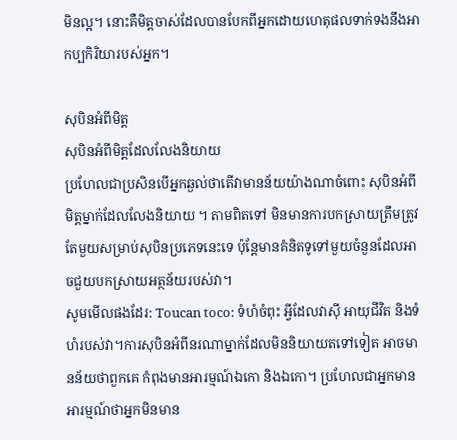មិនល្អ។ នោះគឺមិត្តចាស់ដែលបានបែកពីអ្នកដោយហេតុផលទាក់ទងនឹងអាកប្បកិរិយារបស់អ្នក។

សុបិនអំពីមិត្ត
សុបិនអំពីមិត្តដែលលែងនិយាយ
ប្រហែលជាប្រសិនបើអ្នកឆ្ងល់ថាតើវាមានន័យយ៉ាងណាចំពោះ សុបិនអំពីមិត្តម្នាក់ដែលលែងនិយាយ ។ តាមពិតទៅ មិនមានការបកស្រាយត្រឹមត្រូវតែមួយសម្រាប់សុបិនប្រភេទនេះទេ ប៉ុន្តែមានគំនិតទូទៅមួយចំនួនដែលអាចជួយបកស្រាយអត្ថន័យរបស់វា។
សូមមើលផងដែរ: Toucan toco: ទំហំចំពុះ អ្វីដែលវាស៊ី អាយុជីវិត និងទំហំរបស់វា។ការសុបិនអំពីនរណាម្នាក់ដែលមិននិយាយតទៅទៀត អាចមានន័យថាពួកគេ កំពុងមានអារម្មណ៍ឯកោ និងឯកោ។ ប្រហែលជាអ្នកមានអារម្មណ៍ថាអ្នកមិនមាន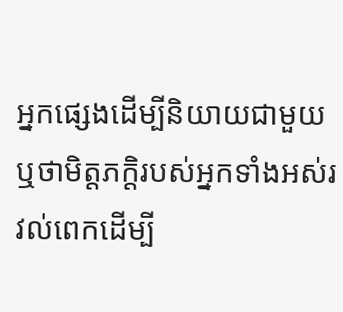អ្នកផ្សេងដើម្បីនិយាយជាមួយឬថាមិត្តភក្តិរបស់អ្នកទាំងអស់រវល់ពេកដើម្បី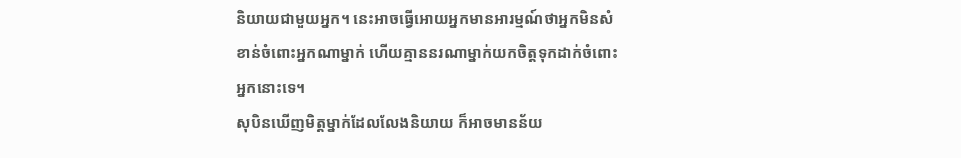និយាយជាមួយអ្នក។ នេះអាចធ្វើអោយអ្នកមានអារម្មណ៍ថាអ្នកមិនសំខាន់ចំពោះអ្នកណាម្នាក់ ហើយគ្មាននរណាម្នាក់យកចិត្តទុកដាក់ចំពោះអ្នកនោះទេ។
សុបិនឃើញមិត្តម្នាក់ដែលលែងនិយាយ ក៏អាចមានន័យ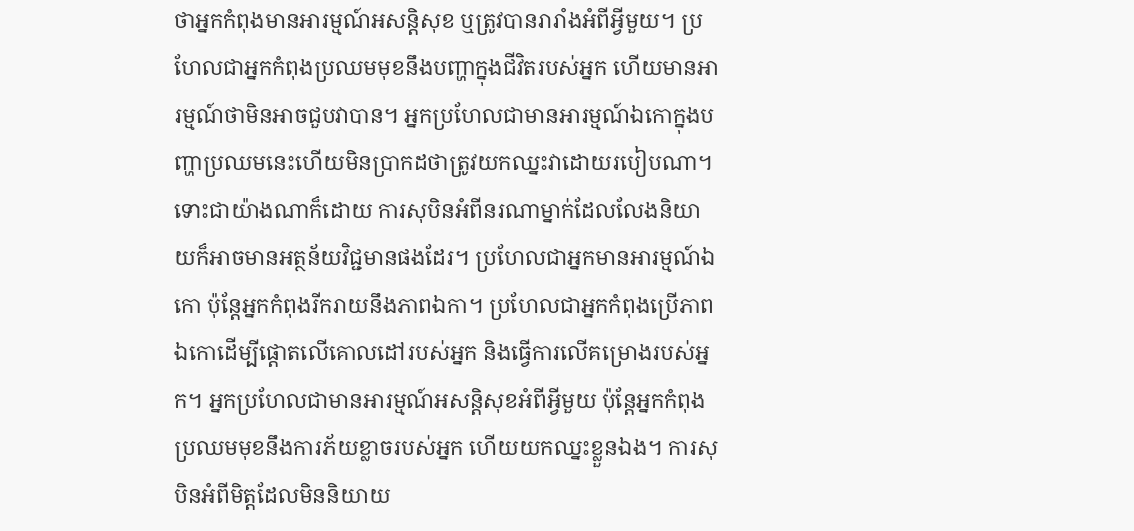ថាអ្នកកំពុងមានអារម្មណ៍អសន្តិសុខ ឬត្រូវបានរារាំងអំពីអ្វីមួយ។ ប្រហែលជាអ្នកកំពុងប្រឈមមុខនឹងបញ្ហាក្នុងជីវិតរបស់អ្នក ហើយមានអារម្មណ៍ថាមិនអាចជួបវាបាន។ អ្នកប្រហែលជាមានអារម្មណ៍ឯកោក្នុងបញ្ហាប្រឈមនេះហើយមិនប្រាកដថាត្រូវយកឈ្នះវាដោយរបៀបណា។
ទោះជាយ៉ាងណាក៏ដោយ ការសុបិនអំពីនរណាម្នាក់ដែលលែងនិយាយក៏អាចមានអត្ថន័យវិជ្ជមានផងដែរ។ ប្រហែលជាអ្នកមានអារម្មណ៍ឯកោ ប៉ុន្តែអ្នកកំពុងរីករាយនឹងភាពឯកា។ ប្រហែលជាអ្នកកំពុងប្រើភាពឯកោដើម្បីផ្តោតលើគោលដៅរបស់អ្នក និងធ្វើការលើគម្រោងរបស់អ្នក។ អ្នកប្រហែលជាមានអារម្មណ៍អសន្តិសុខអំពីអ្វីមួយ ប៉ុន្តែអ្នកកំពុងប្រឈមមុខនឹងការភ័យខ្លាចរបស់អ្នក ហើយយកឈ្នះខ្លួនឯង។ ការសុបិនអំពីមិត្តដែលមិននិយាយ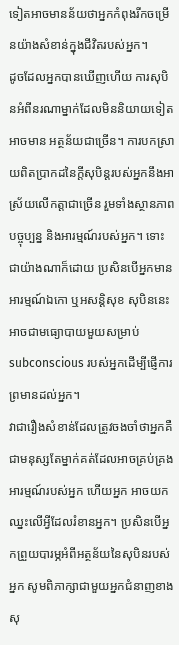ទៀតអាចមានន័យថាអ្នកកំពុងរីកចម្រើនយ៉ាងសំខាន់ក្នុងជីវិតរបស់អ្នក។
ដូចដែលអ្នកបានឃើញហើយ ការសុបិនអំពីនរណាម្នាក់ដែលមិននិយាយទៀតអាចមាន អត្ថន័យជាច្រើន។ ការបកស្រាយពិតប្រាកដនៃក្តីសុបិន្តរបស់អ្នកនឹងអាស្រ័យលើកត្តាជាច្រើន រួមទាំងស្ថានភាពបច្ចុប្បន្ន និងអារម្មណ៍របស់អ្នក។ ទោះជាយ៉ាងណាក៏ដោយ ប្រសិនបើអ្នកមានអារម្មណ៍ឯកោ ឬអសន្ដិសុខ សុបិននេះអាចជាមធ្យោបាយមួយសម្រាប់ subconscious របស់អ្នកដើម្បីផ្ញើការព្រមានដល់អ្នក។
វាជារឿងសំខាន់ដែលត្រូវចងចាំថាអ្នកគឺជាមនុស្សតែម្នាក់គត់ដែលអាចគ្រប់គ្រងអារម្មណ៍របស់អ្នក ហើយអ្នក អាចយកឈ្នះលើអ្វីដែលរំខានអ្នក។ ប្រសិនបើអ្នកព្រួយបារម្ភអំពីអត្ថន័យនៃសុបិនរបស់អ្នក សូមពិភាក្សាជាមួយអ្នកជំនាញខាងសុ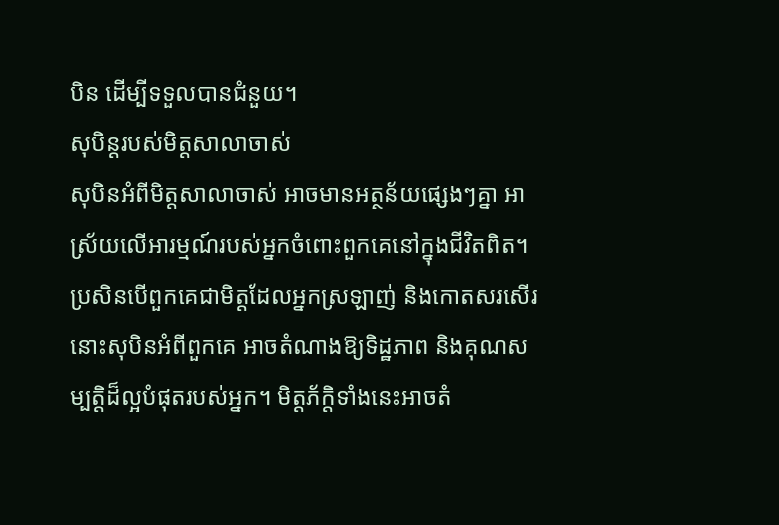បិន ដើម្បីទទួលបានជំនួយ។
សុបិន្តរបស់មិត្តសាលាចាស់
សុបិនអំពីមិត្តសាលាចាស់ អាចមានអត្ថន័យផ្សេងៗគ្នា អាស្រ័យលើអារម្មណ៍របស់អ្នកចំពោះពួកគេនៅក្នុងជីវិតពិត។ ប្រសិនបើពួកគេជាមិត្តដែលអ្នកស្រឡាញ់ និងកោតសរសើរ នោះសុបិនអំពីពួកគេ អាចតំណាងឱ្យទិដ្ឋភាព និងគុណសម្បត្តិដ៏ល្អបំផុតរបស់អ្នក។ មិត្តភ័ក្តិទាំងនេះអាចតំ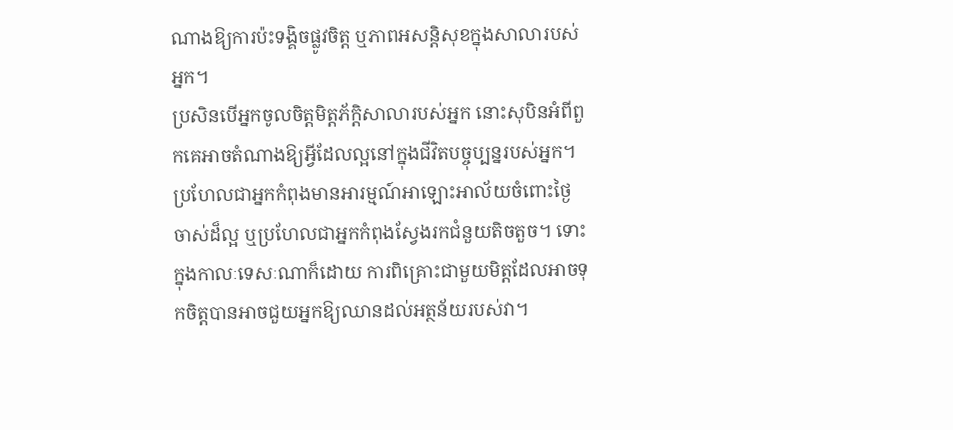ណាងឱ្យការប៉ះទង្គិចផ្លូវចិត្ត ឬភាពអសន្តិសុខក្នុងសាលារបស់អ្នក។
ប្រសិនបើអ្នកចូលចិត្តមិត្តភ័ក្តិសាលារបស់អ្នក នោះសុបិនអំពីពួកគេអាចតំណាងឱ្យអ្វីដែលល្អនៅក្នុងជីវិតបច្ចុប្បន្នរបស់អ្នក។ ប្រហែលជាអ្នកកំពុងមានអារម្មណ៍អាឡោះអាល័យចំពោះថ្ងៃចាស់ដ៏ល្អ ឬប្រហែលជាអ្នកកំពុងស្វែងរកជំនួយតិចតួច។ ទោះក្នុងកាលៈទេសៈណាក៏ដោយ ការពិគ្រោះជាមួយមិត្តដែលអាចទុកចិត្តបានអាចជួយអ្នកឱ្យឈានដល់អត្ថន័យរបស់វា។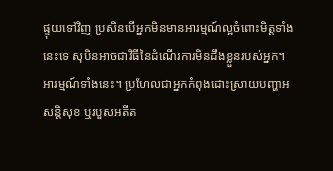ផ្ទុយទៅវិញ ប្រសិនបើអ្នកមិនមានអារម្មណ៍ល្អចំពោះមិត្តទាំងនេះទេ សុបិនអាចជាវិធីនៃដំណើរការមិនដឹងខ្លួនរបស់អ្នក។ អារម្មណ៍ទាំងនេះ។ ប្រហែលជាអ្នកកំពុងដោះស្រាយបញ្ហាអសន្តិសុខ ឬរបួសអតីត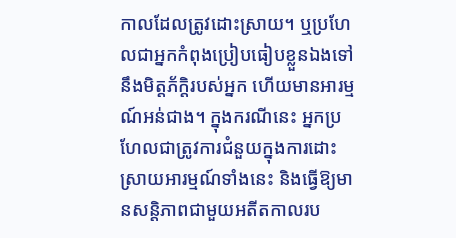កាលដែលត្រូវដោះស្រាយ។ ឬប្រហែលជាអ្នកកំពុងប្រៀបធៀបខ្លួនឯងទៅនឹងមិត្តភ័ក្តិរបស់អ្នក ហើយមានអារម្មណ៍អន់ជាង។ ក្នុងករណីនេះ អ្នកប្រហែលជាត្រូវការជំនួយក្នុងការដោះស្រាយអារម្មណ៍ទាំងនេះ និងធ្វើឱ្យមានសន្តិភាពជាមួយអតីតកាលរប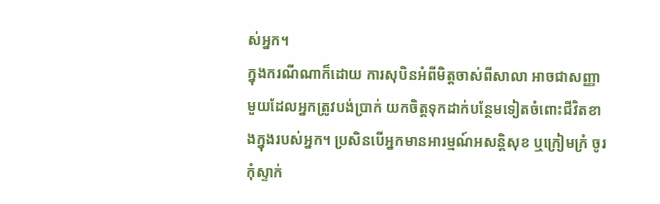ស់អ្នក។
ក្នុងករណីណាក៏ដោយ ការសុបិនអំពីមិត្តចាស់ពីសាលា អាចជាសញ្ញាមួយដែលអ្នកត្រូវបង់ប្រាក់ យកចិត្តទុកដាក់បន្ថែមទៀតចំពោះជីវិតខាងក្នុងរបស់អ្នក។ ប្រសិនបើអ្នកមានអារម្មណ៍អសន្តិសុខ ឬក្រៀមក្រំ ចូរកុំស្ទាក់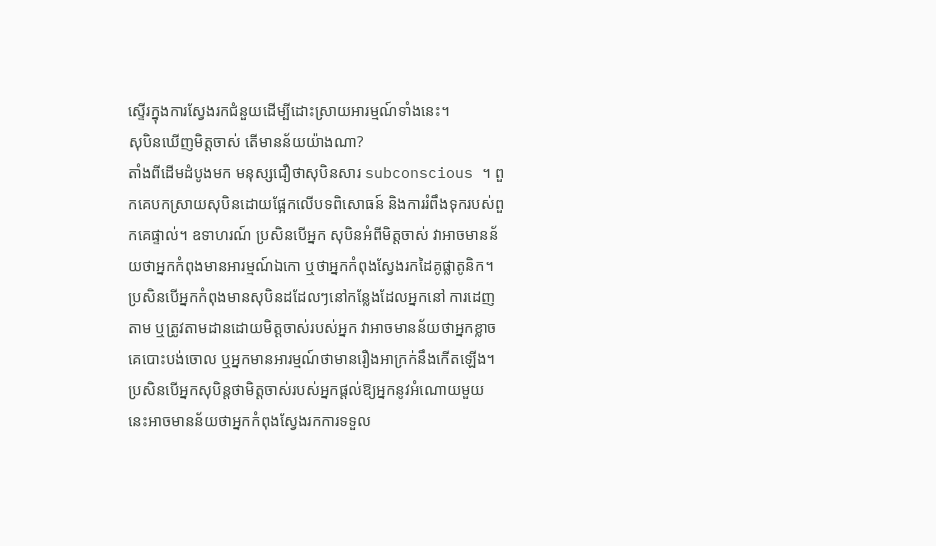ស្ទើរក្នុងការស្វែងរកជំនួយដើម្បីដោះស្រាយអារម្មណ៍ទាំងនេះ។
សុបិនឃើញមិត្តចាស់ តើមានន័យយ៉ាងណា?
តាំងពីដើមដំបូងមក មនុស្សជឿថាសុបិនសារ subconscious ។ ពួកគេបកស្រាយសុបិនដោយផ្អែកលើបទពិសោធន៍ និងការរំពឹងទុករបស់ពួកគេផ្ទាល់។ ឧទាហរណ៍ ប្រសិនបើអ្នក សុបិនអំពីមិត្តចាស់ វាអាចមានន័យថាអ្នកកំពុងមានអារម្មណ៍ឯកោ ឬថាអ្នកកំពុងស្វែងរកដៃគូផ្លាតូនិក។
ប្រសិនបើអ្នកកំពុងមានសុបិនដដែលៗនៅកន្លែងដែលអ្នកនៅ ការដេញតាម ឬត្រូវតាមដានដោយមិត្តចាស់របស់អ្នក វាអាចមានន័យថាអ្នកខ្លាចគេបោះបង់ចោល ឬអ្នកមានអារម្មណ៍ថាមានរឿងអាក្រក់នឹងកើតឡើង។ ប្រសិនបើអ្នកសុបិន្តថាមិត្តចាស់របស់អ្នកផ្តល់ឱ្យអ្នកនូវអំណោយមួយ នេះអាចមានន័យថាអ្នកកំពុងស្វែងរកការទទួល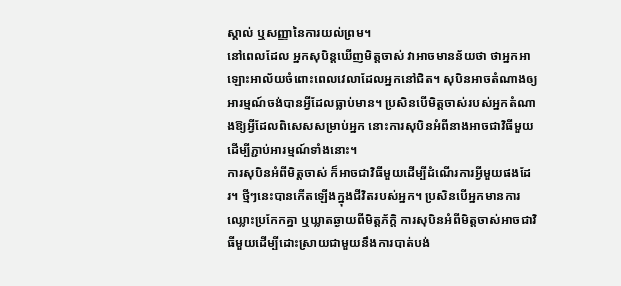ស្គាល់ ឬសញ្ញានៃការយល់ព្រម។
នៅពេលដែល អ្នកសុបិន្តឃើញមិត្តចាស់ វាអាចមានន័យថា ថាអ្នកអាឡោះអាល័យចំពោះពេលវេលាដែលអ្នកនៅជិត។ សុបិនអាចតំណាងឲ្យអារម្មណ៍ចង់បានអ្វីដែលធ្លាប់មាន។ ប្រសិនបើមិត្តចាស់របស់អ្នកតំណាងឱ្យអ្វីដែលពិសេសសម្រាប់អ្នក នោះការសុបិនអំពីនាងអាចជាវិធីមួយដើម្បីភ្ជាប់អារម្មណ៍ទាំងនោះ។
ការសុបិនអំពីមិត្តចាស់ ក៏អាចជាវិធីមួយដើម្បីដំណើរការអ្វីមួយផងដែរ។ ថ្មីៗនេះបានកើតឡើងក្នុងជីវិតរបស់អ្នក។ ប្រសិនបើអ្នកមានការឈ្លោះប្រកែកគ្នា ឬឃ្លាតឆ្ងាយពីមិត្តភ័ក្តិ ការសុបិនអំពីមិត្តចាស់អាចជាវិធីមួយដើម្បីដោះស្រាយជាមួយនឹងការបាត់បង់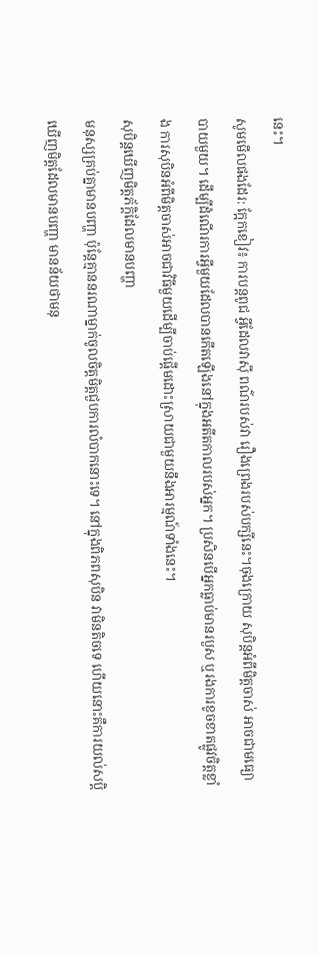នេះ។
សូមមើលផងដែរ: ក្អែកខៀវ៖ ការបន្តពូជ អ្វីដែលវាស៊ី ពណ៌របស់វា រឿងព្រេងរបស់បក្សីនេះ។ចុងក្រោយ សុបិន្តអំពីមិត្តចាស់ អាចជាមធ្យោបាយមួយ។ ដើម្បីដំណើរការអ្វីមួយដែលបានកើតឡើងនៅក្នុងអតីតកាលរបស់អ្នក។ ប្រសិនបើអ្នកធ្លាប់មានរបួស ឬរងការខូចខាតផ្លូវចិត្តខ្លាំង ការសុបិនអំពីមិត្តចាស់អាចជាវិធីមួយដើម្បីចាប់ផ្តើមដោះស្រាយជាមួយនឹងអារម្មណ៍ទាំងនេះ។
សុបិន្តឃើញមិត្តភ័ក្តិដែលមានបញ្ហា
មនុស្សគ្រប់គ្នាមានបញ្ហា ប៉ុន្តែគ្មាននរណាម្នាក់ចូលចិត្តមិត្តជួបការលំបាកនោះទេ។ នៅក្នុងពិភពសុបិន វាមិនតិចទេ ហើយនោះគឺការយល់សប្តិឃើញមិត្តដែលមានបញ្ហា មានន័យថាមនុ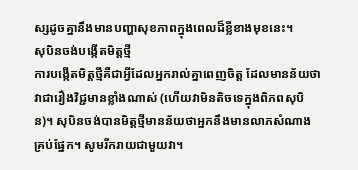ស្សដូចគ្នានឹងមានបញ្ហាសុខភាពក្នុងពេលដ៏ខ្លីខាងមុខនេះ។
សុបិនចង់បង្កើតមិត្តថ្មី
ការបង្កើតមិត្តថ្មីគឺជាអ្វីដែលអ្នករាល់គ្នាពេញចិត្ត ដែលមានន័យថាវាជារឿងវិជ្ជមានខ្លាំងណាស់ (ហើយវាមិនតិចទេក្នុងពិភពសុបិន)។ សុបិនចង់បានមិត្តថ្មីមានន័យថាអ្នកនឹងមានលាភសំណាងគ្រប់ផ្នែក។ សូមរីករាយជាមួយវា។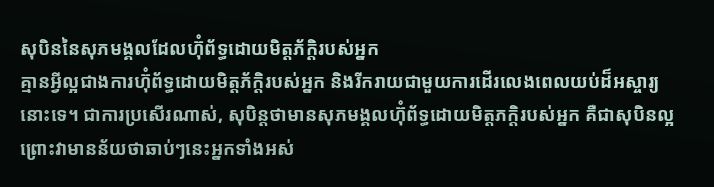សុបិននៃសុភមង្គលដែលហ៊ុំព័ទ្ធដោយមិត្តភ័ក្តិរបស់អ្នក
គ្មានអ្វីល្អជាងការហ៊ុំព័ទ្ធដោយមិត្តភ័ក្តិរបស់អ្នក និងរីករាយជាមួយការដើរលេងពេលយប់ដ៏អស្ចារ្យនោះទេ។ ជាការប្រសើរណាស់, សុបិន្តថាមានសុភមង្គលហ៊ុំព័ទ្ធដោយមិត្តភក្តិរបស់អ្នក គឺជាសុបិនល្អព្រោះវាមានន័យថាឆាប់ៗនេះអ្នកទាំងអស់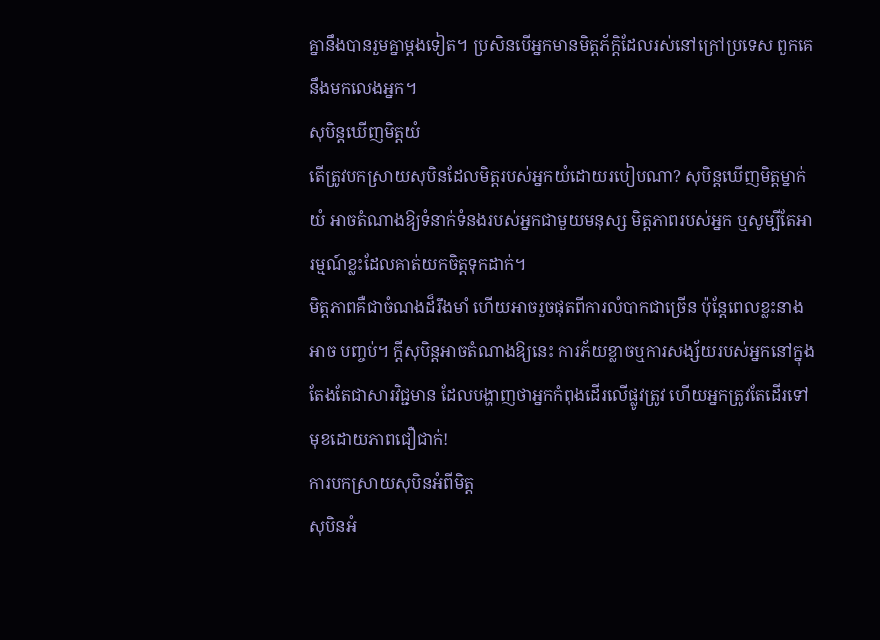គ្នានឹងបានរួមគ្នាម្តងទៀត។ ប្រសិនបើអ្នកមានមិត្តភ័ក្តិដែលរស់នៅក្រៅប្រទេស ពួកគេនឹងមកលេងអ្នក។
សុបិន្តឃើញមិត្តយំ
តើត្រូវបកស្រាយសុបិនដែលមិត្តរបស់អ្នកយំដោយរបៀបណា? សុបិន្តឃើញមិត្តម្នាក់យំ អាចតំណាងឱ្យទំនាក់ទំនងរបស់អ្នកជាមួយមនុស្ស មិត្តភាពរបស់អ្នក ឬសូម្បីតែអារម្មណ៍ខ្លះដែលគាត់យកចិត្តទុកដាក់។
មិត្តភាពគឺជាចំណងដ៏រឹងមាំ ហើយអាចរួចផុតពីការលំបាកជាច្រើន ប៉ុន្តែពេលខ្លះនាងអាច បញ្ចប់។ ក្តីសុបិន្តអាចតំណាងឱ្យនេះ ការភ័យខ្លាចឬការសង្ស័យរបស់អ្នកនៅក្នុងតែងតែជាសារវិជ្ជមាន ដែលបង្ហាញថាអ្នកកំពុងដើរលើផ្លូវត្រូវ ហើយអ្នកត្រូវតែដើរទៅមុខដោយភាពជឿជាក់!
ការបកស្រាយសុបិនអំពីមិត្ត
សុបិនអំ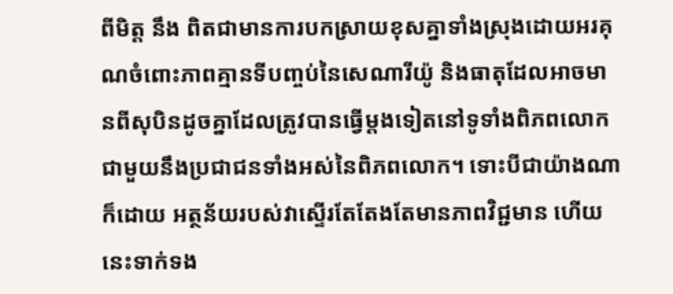ពីមិត្ត នឹង ពិតជាមានការបកស្រាយខុសគ្នាទាំងស្រុងដោយអរគុណចំពោះភាពគ្មានទីបញ្ចប់នៃសេណារីយ៉ូ និងធាតុដែលអាចមានពីសុបិនដូចគ្នាដែលត្រូវបានធ្វើម្តងទៀតនៅទូទាំងពិភពលោកជាមួយនឹងប្រជាជនទាំងអស់នៃពិភពលោក។ ទោះបីជាយ៉ាងណាក៏ដោយ អត្ថន័យរបស់វាស្ទើរតែតែងតែមានភាពវិជ្ជមាន ហើយនេះទាក់ទង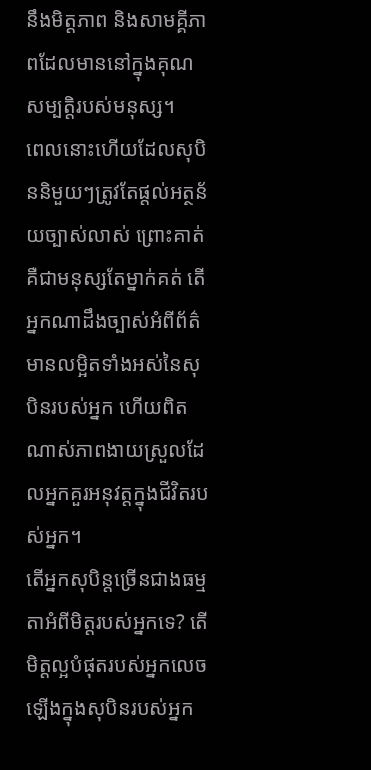នឹងមិត្តភាព និងសាមគ្គីភាពដែលមាននៅក្នុងគុណសម្បត្តិរបស់មនុស្ស។
ពេលនោះហើយដែលសុបិននិមួយៗត្រូវតែផ្តល់អត្ថន័យច្បាស់លាស់ ព្រោះគាត់គឺជាមនុស្សតែម្នាក់គត់ តើអ្នកណាដឹងច្បាស់អំពីព័ត៌មានលម្អិតទាំងអស់នៃសុបិនរបស់អ្នក ហើយពិតណាស់ភាពងាយស្រួលដែលអ្នកគួរអនុវត្តក្នុងជីវិតរបស់អ្នក។
តើអ្នកសុបិន្តច្រើនជាងធម្មតាអំពីមិត្តរបស់អ្នកទេ? តើមិត្តល្អបំផុតរបស់អ្នកលេចឡើងក្នុងសុបិនរបស់អ្នក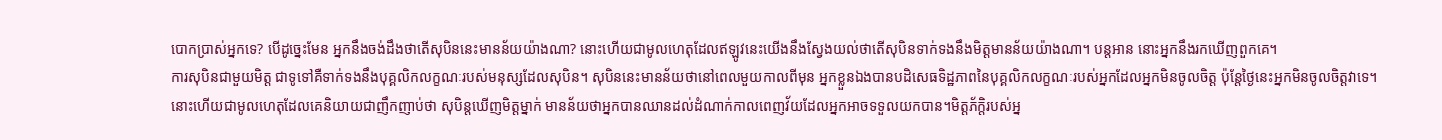បោកប្រាស់អ្នកទេ? បើដូច្នេះមែន អ្នកនឹងចង់ដឹងថាតើសុបិននេះមានន័យយ៉ាងណា? នោះហើយជាមូលហេតុដែលឥឡូវនេះយើងនឹងស្វែងយល់ថាតើសុបិនទាក់ទងនឹងមិត្តមានន័យយ៉ាងណា។ បន្តអាន នោះអ្នកនឹងរកឃើញពួកគេ។
ការសុបិនជាមួយមិត្ត ជាទូទៅគឺទាក់ទងនឹងបុគ្គលិកលក្ខណៈរបស់មនុស្សដែលសុបិន។ សុបិននេះមានន័យថានៅពេលមួយកាលពីមុន អ្នកខ្លួនឯងបានបដិសេធទិដ្ឋភាពនៃបុគ្គលិកលក្ខណៈរបស់អ្នកដែលអ្នកមិនចូលចិត្ត ប៉ុន្តែថ្ងៃនេះអ្នកមិនចូលចិត្តវាទេ។
នោះហើយជាមូលហេតុដែលគេនិយាយជាញឹកញាប់ថា សុបិន្តឃើញមិត្តម្នាក់ មានន័យថាអ្នកបានឈានដល់ដំណាក់កាលពេញវ័យដែលអ្នកអាចទទួលយកបាន។មិត្តភ័ក្តិរបស់អ្ន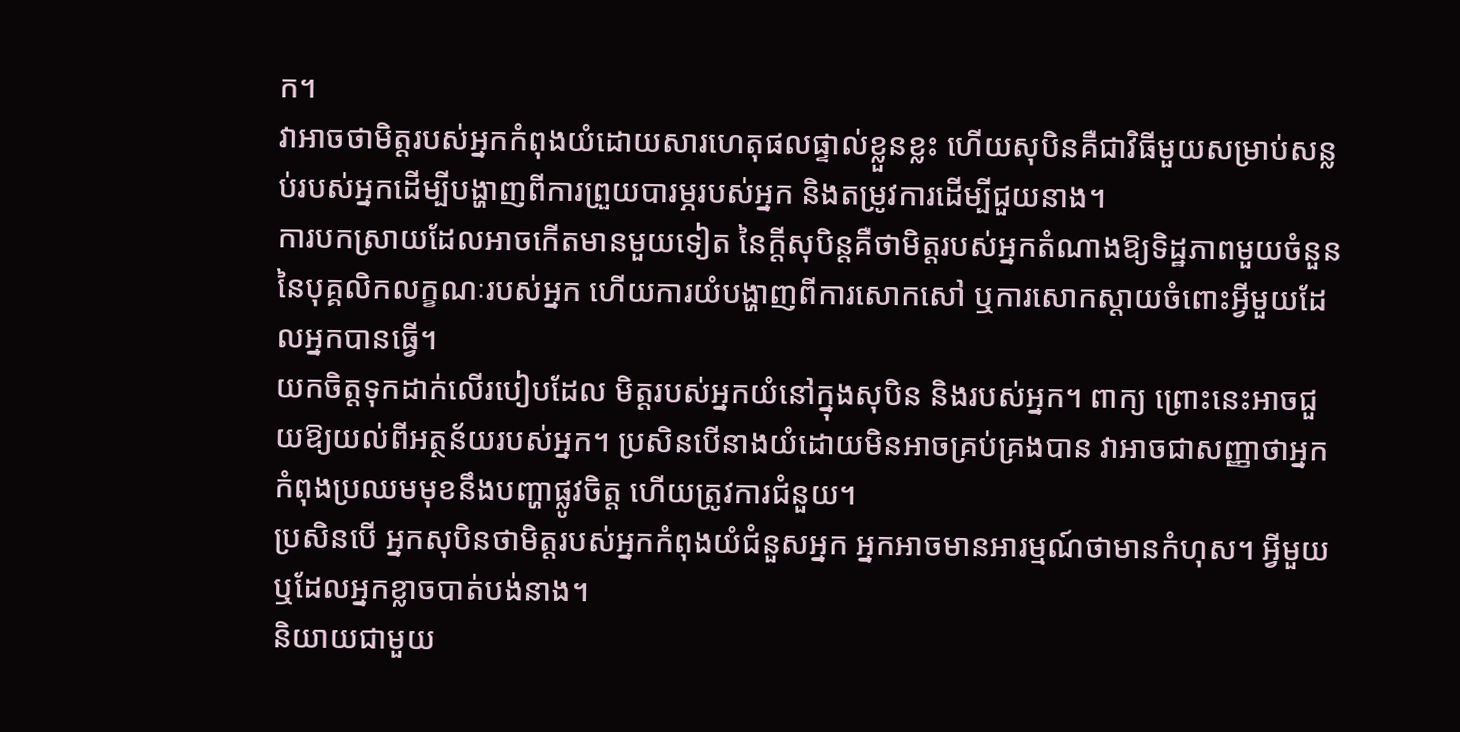ក។
វាអាចថាមិត្តរបស់អ្នកកំពុងយំដោយសារហេតុផលផ្ទាល់ខ្លួនខ្លះ ហើយសុបិនគឺជាវិធីមួយសម្រាប់សន្លប់របស់អ្នកដើម្បីបង្ហាញពីការព្រួយបារម្ភរបស់អ្នក និងតម្រូវការដើម្បីជួយនាង។
ការបកស្រាយដែលអាចកើតមានមួយទៀត នៃក្តីសុបិន្តគឺថាមិត្តរបស់អ្នកតំណាងឱ្យទិដ្ឋភាពមួយចំនួននៃបុគ្គលិកលក្ខណៈរបស់អ្នក ហើយការយំបង្ហាញពីការសោកសៅ ឬការសោកស្តាយចំពោះអ្វីមួយដែលអ្នកបានធ្វើ។
យកចិត្តទុកដាក់លើរបៀបដែល មិត្តរបស់អ្នកយំនៅក្នុងសុបិន និងរបស់អ្នក។ ពាក្យ ព្រោះនេះអាចជួយឱ្យយល់ពីអត្ថន័យរបស់អ្នក។ ប្រសិនបើនាងយំដោយមិនអាចគ្រប់គ្រងបាន វាអាចជាសញ្ញាថាអ្នកកំពុងប្រឈមមុខនឹងបញ្ហាផ្លូវចិត្ត ហើយត្រូវការជំនួយ។
ប្រសិនបើ អ្នកសុបិនថាមិត្តរបស់អ្នកកំពុងយំជំនួសអ្នក អ្នកអាចមានអារម្មណ៍ថាមានកំហុស។ អ្វីមួយ ឬដែលអ្នកខ្លាចបាត់បង់នាង។
និយាយជាមួយ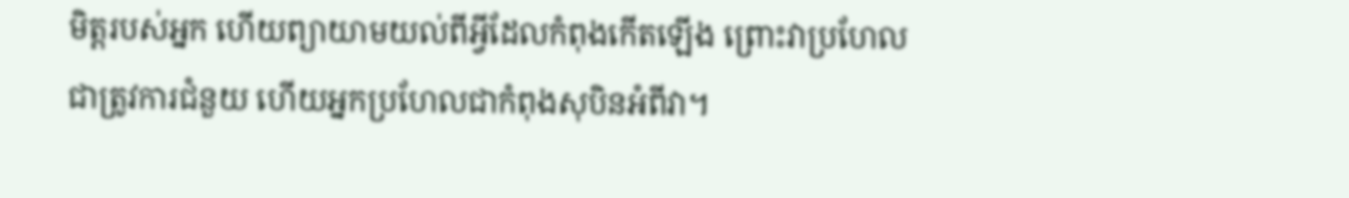មិត្តរបស់អ្នក ហើយព្យាយាមយល់ពីអ្វីដែលកំពុងកើតឡើង ព្រោះវាប្រហែលជាត្រូវការជំនួយ ហើយអ្នកប្រហែលជាកំពុងសុបិនអំពីវា។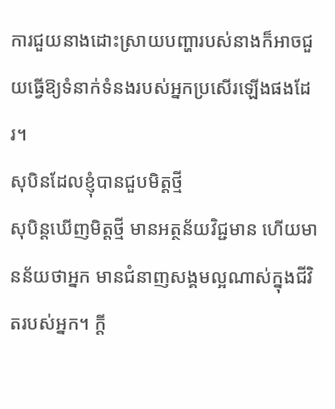ការជួយនាងដោះស្រាយបញ្ហារបស់នាងក៏អាចជួយធ្វើឱ្យទំនាក់ទំនងរបស់អ្នកប្រសើរឡើងផងដែរ។
សុបិនដែលខ្ញុំបានជួបមិត្តថ្មី
សុបិន្តឃើញមិត្តថ្មី មានអត្ថន័យវិជ្ជមាន ហើយមានន័យថាអ្នក មានជំនាញសង្គមល្អណាស់ក្នុងជីវិតរបស់អ្នក។ ក្តី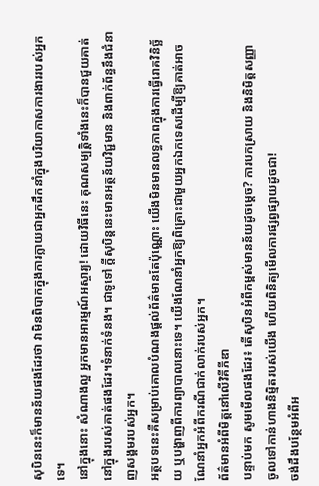សុបិននេះក៏មានន័យផងដែរថា វាមិនពិបាកក្នុងការក្លាយជាអ្នកដឹកនាំក្នុងបរិយាកាសការងាររបស់អ្នកទេ។
នៅក្នុងនោះ សំណាងល្អ អ្នកមានអារម្មណ៍អស្ចារ្យ! ដោយវិធីនេះ គុណសម្បត្ដិទាំងនេះក៏បានជួយគាត់នៅក្នុងរបស់គាត់ផងដែរ។ទំនាក់ទំនង។ ជាទូទៅ ក្តីសុបិន្តនេះមានអត្ថន័យវិជ្ជមាន និងពាក់ព័ន្ធនឹងជំនាញសង្គមរបស់អ្នក។
អត្ថបទនេះគឺសម្រាប់គោលបំណងផ្តល់ព័ត៌មានតែប៉ុណ្ណោះ យើងមិនមានលទ្ធភាពក្នុងការធ្វើរោគវិនិច្ឆ័យ ឬបង្ហាញពីការព្យាបាលនោះទេ។ យើងណែនាំអ្នកឱ្យពិគ្រោះជាមួយអ្នកឯកទេសដើម្បីឱ្យគាត់អាចណែនាំអ្នកអំពីករណីជាក់លាក់របស់អ្នក។
ព័ត៌មានអំពីមិត្តនៅលើវិគីភីឌា
បន្ទាប់មក សូមមើលផងដែរ៖ តើសុបិនអំពីកម្ពស់មានន័យដូចម្តេច? ការបកស្រាយ និងនិមិត្តសញ្ញា
ចូលទៅកាន់ហាងនិម្មិតរបស់យើង ហើយពិនិត្យមើលការផ្សព្វផ្សាយដូចជា!
ចង់ដឹងបន្ថែមអំពីអ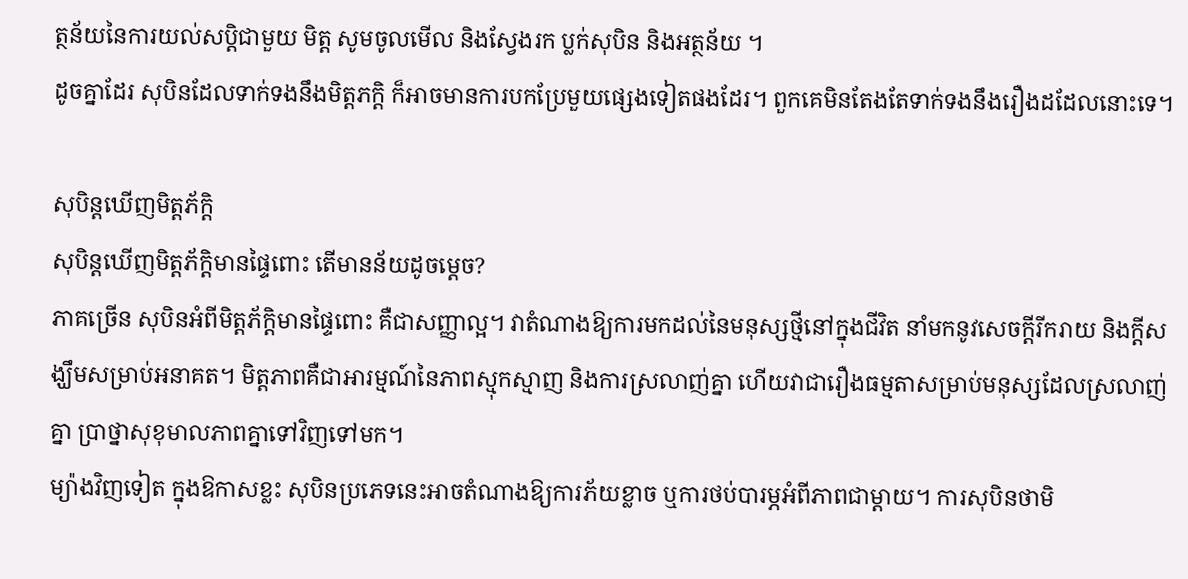ត្ថន័យនៃការយល់សប្តិជាមួយ មិត្ត សូមចូលមើល និងស្វែងរក ប្លក់សុបិន និងអត្ថន័យ ។
ដូចគ្នាដែរ សុបិនដែលទាក់ទងនឹងមិត្តភក្តិ ក៏អាចមានការបកប្រែមួយផ្សេងទៀតផងដែរ។ ពួកគេមិនតែងតែទាក់ទងនឹងរឿងដដែលនោះទេ។

សុបិន្តឃើញមិត្តភ័ក្តិ
សុបិន្តឃើញមិត្តភ័ក្តិមានផ្ទៃពោះ តើមានន័យដូចម្តេច?
ភាគច្រើន សុបិនអំពីមិត្តភ័ក្តិមានផ្ទៃពោះ គឺជាសញ្ញាល្អ។ វាតំណាងឱ្យការមកដល់នៃមនុស្សថ្មីនៅក្នុងជីវិត នាំមកនូវសេចក្តីរីករាយ និងក្តីសង្ឃឹមសម្រាប់អនាគត។ មិត្តភាពគឺជាអារម្មណ៍នៃភាពស្មុកស្មាញ និងការស្រលាញ់គ្នា ហើយវាជារឿងធម្មតាសម្រាប់មនុស្សដែលស្រលាញ់គ្នា ប្រាថ្នាសុខុមាលភាពគ្នាទៅវិញទៅមក។
ម្យ៉ាងវិញទៀត ក្នុងឱកាសខ្លះ សុបិនប្រភេទនេះអាចតំណាងឱ្យការភ័យខ្លាច ឬការថប់បារម្ភអំពីភាពជាម្តាយ។ ការសុបិនថាមិ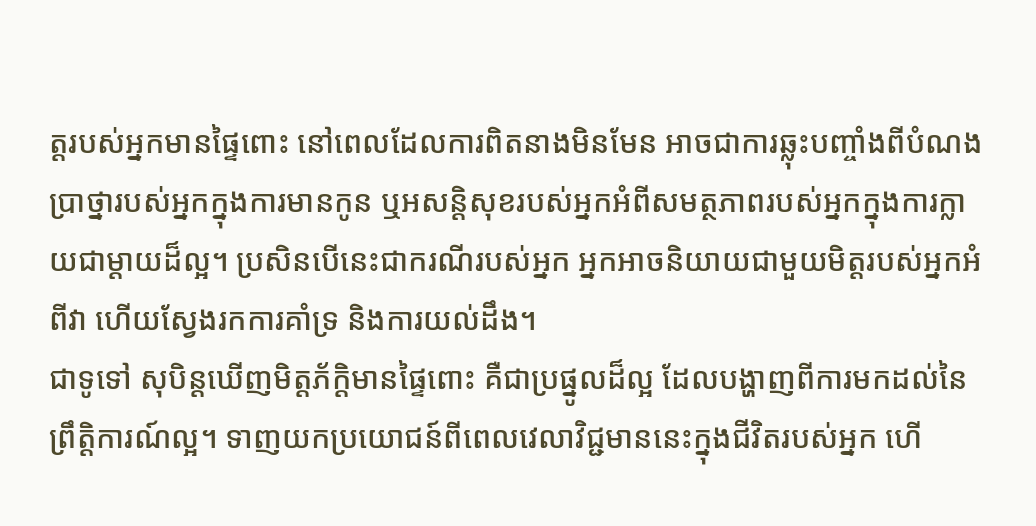ត្តរបស់អ្នកមានផ្ទៃពោះ នៅពេលដែលការពិតនាងមិនមែន អាចជាការឆ្លុះបញ្ចាំងពីបំណងប្រាថ្នារបស់អ្នកក្នុងការមានកូន ឬអសន្តិសុខរបស់អ្នកអំពីសមត្ថភាពរបស់អ្នកក្នុងការក្លាយជាម្តាយដ៏ល្អ។ ប្រសិនបើនេះជាករណីរបស់អ្នក អ្នកអាចនិយាយជាមួយមិត្តរបស់អ្នកអំពីវា ហើយស្វែងរកការគាំទ្រ និងការយល់ដឹង។
ជាទូទៅ សុបិន្តឃើញមិត្តភ័ក្តិមានផ្ទៃពោះ គឺជាប្រផ្នូលដ៏ល្អ ដែលបង្ហាញពីការមកដល់នៃ ព្រឹត្តិការណ៍ល្អ។ ទាញយកប្រយោជន៍ពីពេលវេលាវិជ្ជមាននេះក្នុងជីវិតរបស់អ្នក ហើ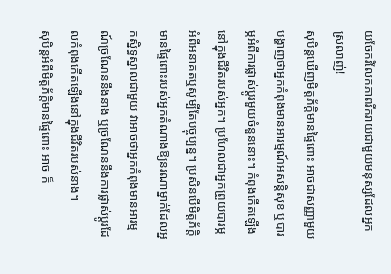យចែករំលែកភាពរីករាយជាមួយមនុស្សដែលអ្នកស្រលាញ់!
សុបិន្តឃើញមិត្តភ័ក្តិមានផ្ទៃពោះ អាចជាសញ្ញាមួយបង្ហាញថាអ្នកកំពុងមានអារម្មណ៍អសន្តិសុខ ឬបារម្ភអំពីការផ្លាស់ប្តូរមួយចំនួននោះ។ កំពុងកើតឡើងនៅក្នុងជីវិតរបស់អ្នក។ ប្រហែលជាអ្នកព្រួយបារម្ភអំពីអនាគតឬសូម្បីតែបច្ចុប្បន្ន។ ប្រសិនបើមិត្តភ័ក្តិមានផ្ទៃពោះរបស់អ្នកតំណាងឱ្យនរណាម្នាក់ដែលអ្នកស្និទ្ធស្នាលជាមួយ វាអាចថាអ្នកកំពុងមានអារម្មណ៍ច្រណែននឹងនាង ឬច្រណែននឹងការផ្លាស់ប្តូរដែលកំពុងកើតឡើងនៅក្នុងជីវិតរបស់នាង។
សុបិន្តអំពីមិត្តភ័ក្តិមានផ្ទៃពោះ អាច ក៏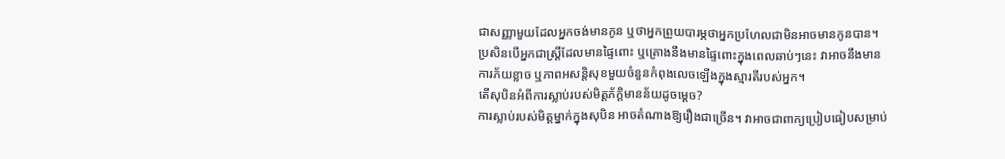ជាសញ្ញាមួយដែលអ្នកចង់មានកូន ឬថាអ្នកព្រួយបារម្ភថាអ្នកប្រហែលជាមិនអាចមានកូនបាន។ ប្រសិនបើអ្នកជាស្ត្រីដែលមានផ្ទៃពោះ ឬគ្រោងនឹងមានផ្ទៃពោះក្នុងពេលឆាប់ៗនេះ វាអាចនឹងមានការភ័យខ្លាច ឬភាពអសន្តិសុខមួយចំនួនកំពុងលេចឡើងក្នុងស្មារតីរបស់អ្នក។
តើសុបិនអំពីការស្លាប់របស់មិត្តភ័ក្តិមានន័យដូចម្តេច?
ការស្លាប់របស់មិត្តម្នាក់ក្នុងសុបិន អាចតំណាងឱ្យរឿងជាច្រើន។ វាអាចជាពាក្យប្រៀបធៀបសម្រាប់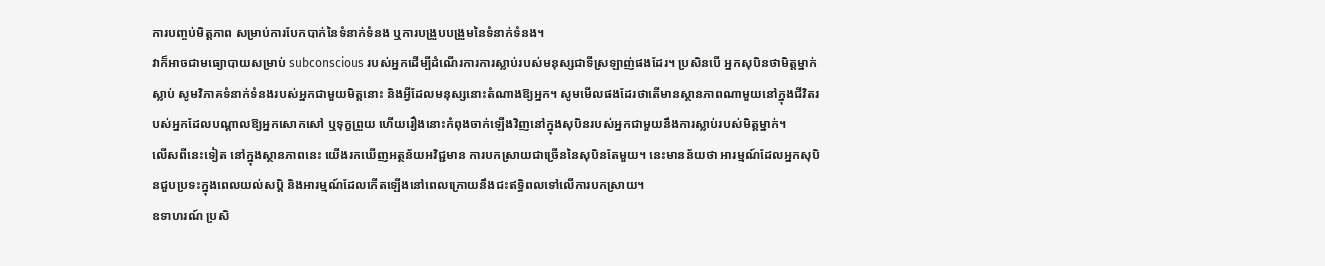ការបញ្ចប់មិត្តភាព សម្រាប់ការបែកបាក់នៃទំនាក់ទំនង ឬការបង្រួបបង្រួមនៃទំនាក់ទំនង។
វាក៏អាចជាមធ្យោបាយសម្រាប់ subconscious របស់អ្នកដើម្បីដំណើរការការស្លាប់របស់មនុស្សជាទីស្រឡាញ់ផងដែរ។ ប្រសិនបើ អ្នកសុបិនថាមិត្តម្នាក់ស្លាប់ សូមវិភាគទំនាក់ទំនងរបស់អ្នកជាមួយមិត្តនោះ និងអ្វីដែលមនុស្សនោះតំណាងឱ្យអ្នក។ សូមមើលផងដែរថាតើមានស្ថានភាពណាមួយនៅក្នុងជីវិតរបស់អ្នកដែលបណ្តាលឱ្យអ្នកសោកសៅ ឬទុក្ខព្រួយ ហើយរឿងនោះកំពុងចាក់ឡើងវិញនៅក្នុងសុបិនរបស់អ្នកជាមួយនឹងការស្លាប់របស់មិត្តម្នាក់។
លើសពីនេះទៀត នៅក្នុងស្ថានភាពនេះ យើងរកឃើញអត្ថន័យអវិជ្ជមាន ការបកស្រាយជាច្រើននៃសុបិនតែមួយ។ នេះមានន័យថា អារម្មណ៍ដែលអ្នកសុបិនជួបប្រទះក្នុងពេលយល់សប្តិ និងអារម្មណ៍ដែលកើតឡើងនៅពេលក្រោយនឹងជះឥទ្ធិពលទៅលើការបកស្រាយ។
ឧទាហរណ៍ ប្រសិ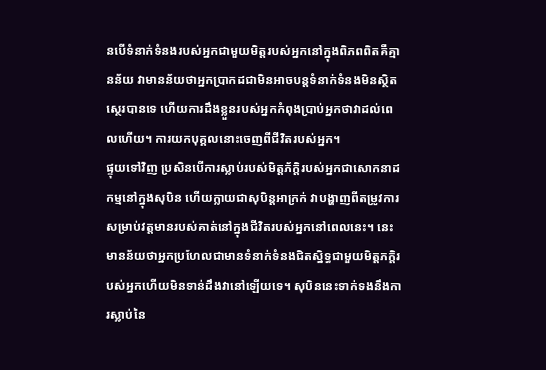នបើទំនាក់ទំនងរបស់អ្នកជាមួយមិត្តរបស់អ្នកនៅក្នុងពិភពពិតគឺគ្មានន័យ វាមានន័យថាអ្នកប្រាកដជាមិនអាចបន្តទំនាក់ទំនងមិនស្ថិតស្ថេរបានទេ ហើយការដឹងខ្លួនរបស់អ្នកកំពុងប្រាប់អ្នកថាវាដល់ពេលហើយ។ ការយកបុគ្គលនោះចេញពីជីវិតរបស់អ្នក។
ផ្ទុយទៅវិញ ប្រសិនបើការស្លាប់របស់មិត្តភ័ក្តិរបស់អ្នកជាសោកនាដកម្មនៅក្នុងសុបិន ហើយក្លាយជាសុបិន្តអាក្រក់ វាបង្ហាញពីតម្រូវការសម្រាប់វត្តមានរបស់គាត់នៅក្នុងជីវិតរបស់អ្នកនៅពេលនេះ។ នេះមានន័យថាអ្នកប្រហែលជាមានទំនាក់ទំនងជិតស្និទ្ធជាមួយមិត្តភក្តិរបស់អ្នកហើយមិនទាន់ដឹងវានៅឡើយទេ។ សុបិននេះទាក់ទងនឹងការស្លាប់នៃ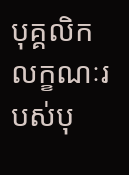បុគ្គលិកលក្ខណៈរបស់បុ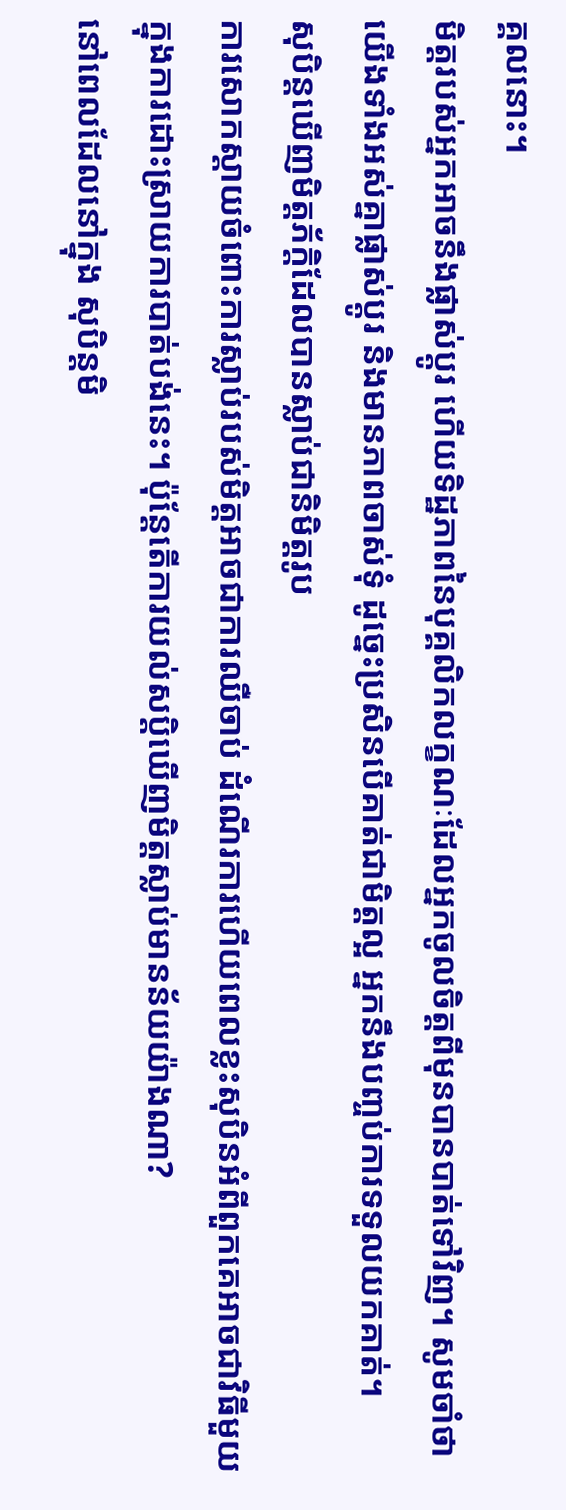គ្គលនោះ។
មិត្តរបស់អ្នកអាចនឹងផ្លាស់ប្តូរ ហើយទិដ្ឋភាពនៃបុគ្គលិកលក្ខណៈដែលអ្នកចូលចិត្តពីមុនបានបាត់ទៅវិញ។ សូមចាំថាយើងទាំងអស់គ្នាផ្លាស់ប្តូរ និងមានភាពចាស់ទុំ ដូច្នេះប្រសិនបើគាត់ជាមិត្តល្អ អ្នកនឹងបញ្ចប់ការទទួលយកគាត់។
សុបិន្តឃើញមិត្តភ័ក្តិដែលបានស្លាប់ជានិមិត្តរូប
ការសោកស្ដាយចំពោះការស្លាប់របស់មិត្តអាចជាការឈឺចាប់ ដំណើរការហើយពេលខ្លះសុបិនអំពីពួកគេអាចជាវិធីមួយក្នុងការដោះស្រាយការបាត់បង់នេះ។ ប៉ុន្តែតើការយល់សប្តិឃើញមិត្តស្លាប់មានន័យយ៉ាងណា?
នៅពេលដែលនៅក្នុង សុបិន្តមិ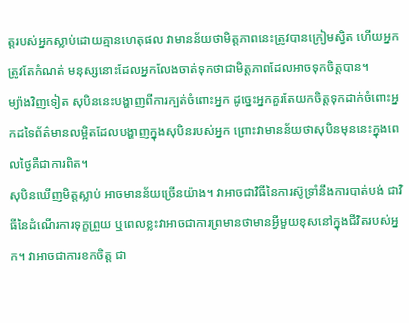ត្តរបស់អ្នកស្លាប់ដោយគ្មានហេតុផល វាមានន័យថាមិត្តភាពនេះត្រូវបានក្រៀមស្វិត ហើយអ្នកត្រូវតែកំណត់ មនុស្សនោះដែលអ្នកលែងចាត់ទុកថាជាមិត្តភាពដែលអាចទុកចិត្តបាន។
ម្យ៉ាងវិញទៀត សុបិននេះបង្ហាញពីការក្បត់ចំពោះអ្នក ដូច្នេះអ្នកគួរតែយកចិត្តទុកដាក់ចំពោះអ្នកដទៃព័ត៌មានលម្អិតដែលបង្ហាញក្នុងសុបិនរបស់អ្នក ព្រោះវាមានន័យថាសុបិនមុននេះក្នុងពេលថ្ងៃគឺជាការពិត។
សុបិនឃើញមិត្តស្លាប់ អាចមានន័យច្រើនយ៉ាង។ វាអាចជាវិធីនៃការស៊ូទ្រាំនឹងការបាត់បង់ ជាវិធីនៃដំណើរការទុក្ខព្រួយ ឬពេលខ្លះវាអាចជាការព្រមានថាមានអ្វីមួយខុសនៅក្នុងជីវិតរបស់អ្នក។ វាអាចជាការខកចិត្ត ជា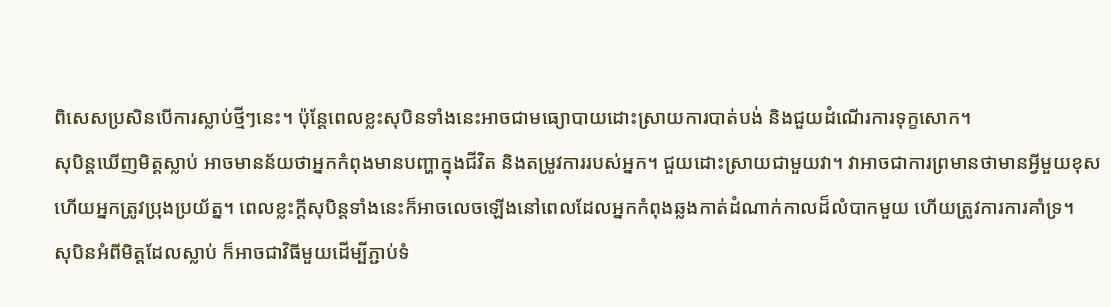ពិសេសប្រសិនបើការស្លាប់ថ្មីៗនេះ។ ប៉ុន្តែពេលខ្លះសុបិនទាំងនេះអាចជាមធ្យោបាយដោះស្រាយការបាត់បង់ និងជួយដំណើរការទុក្ខសោក។
សុបិន្តឃើញមិត្តស្លាប់ អាចមានន័យថាអ្នកកំពុងមានបញ្ហាក្នុងជីវិត និងតម្រូវការរបស់អ្នក។ ជួយដោះស្រាយជាមួយវា។ វាអាចជាការព្រមានថាមានអ្វីមួយខុស ហើយអ្នកត្រូវប្រុងប្រយ័ត្ន។ ពេលខ្លះក្តីសុបិន្តទាំងនេះក៏អាចលេចឡើងនៅពេលដែលអ្នកកំពុងឆ្លងកាត់ដំណាក់កាលដ៏លំបាកមួយ ហើយត្រូវការការគាំទ្រ។
សុបិនអំពីមិត្តដែលស្លាប់ ក៏អាចជាវិធីមួយដើម្បីភ្ជាប់ទំ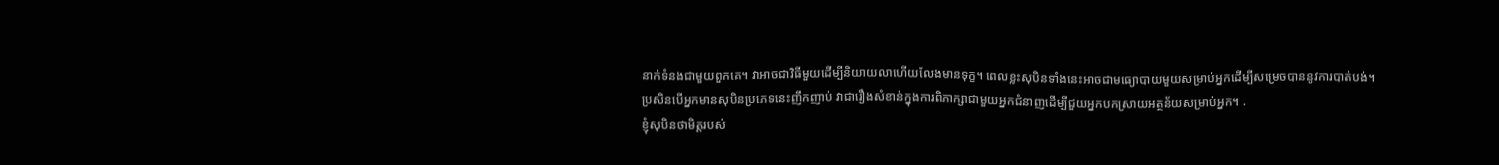នាក់ទំនងជាមួយពួកគេ។ វាអាចជាវិធីមួយដើម្បីនិយាយលាហើយលែងមានទុក្ខ។ ពេលខ្លះសុបិនទាំងនេះអាចជាមធ្យោបាយមួយសម្រាប់អ្នកដើម្បីសម្រេចបាននូវការបាត់បង់។
ប្រសិនបើអ្នកមានសុបិនប្រភេទនេះញឹកញាប់ វាជារឿងសំខាន់ក្នុងការពិភាក្សាជាមួយអ្នកជំនាញដើម្បីជួយអ្នកបកស្រាយអត្ថន័យសម្រាប់អ្នក។ .
ខ្ញុំសុបិនថាមិត្តរបស់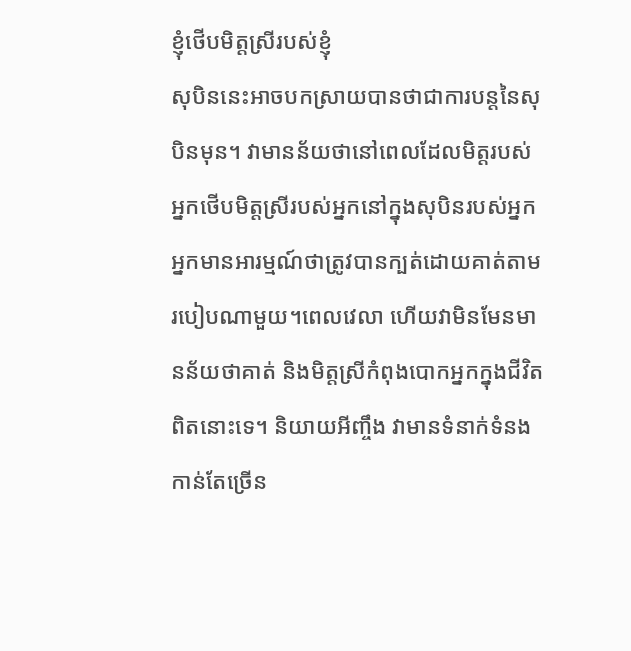ខ្ញុំថើបមិត្តស្រីរបស់ខ្ញុំ
សុបិននេះអាចបកស្រាយបានថាជាការបន្តនៃសុបិនមុន។ វាមានន័យថានៅពេលដែលមិត្តរបស់អ្នកថើបមិត្តស្រីរបស់អ្នកនៅក្នុងសុបិនរបស់អ្នកអ្នកមានអារម្មណ៍ថាត្រូវបានក្បត់ដោយគាត់តាមរបៀបណាមួយ។ពេលវេលា ហើយវាមិនមែនមានន័យថាគាត់ និងមិត្តស្រីកំពុងបោកអ្នកក្នុងជីវិតពិតនោះទេ។ និយាយអីញ្ចឹង វាមានទំនាក់ទំនងកាន់តែច្រើន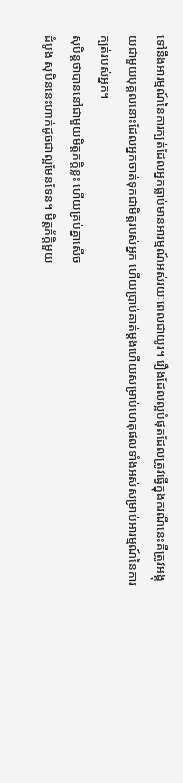ទៅនឹងអារម្មណ៍នៃការក្បត់ដែលអ្នកធ្លាប់មានអារម្មណ៍អស់រយៈពេលជាយូរ។ រឿងដែលល្អបំផុតដែលត្រូវធ្វើក្នុងករណីនេះគឺត្រូវអង្គុយជាមួយបុគ្គលនោះដែលអ្នកចាត់ទុកជាមិត្តរបស់អ្នក ហើយប្រាប់គាត់ម្តងហើយសម្រាប់ហេតុផលទាំងអស់សម្រាប់អារម្មណ៍នៃការក្បត់របស់អ្នក។
សុបិន្តថាបាននៅជាមួយមិត្តភក្តិខ្លះ ហើយគ្រប់គ្នាសើច
ដំបូង សុបិននេះហាក់ដូចជាល្អមែនទែន។ មិត្តភ័ក្តិមួយ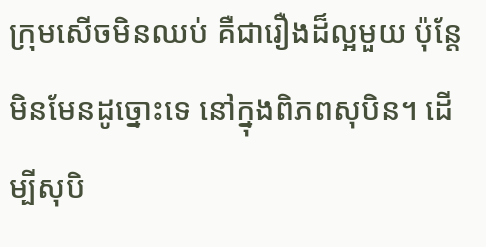ក្រុមសើចមិនឈប់ គឺជារឿងដ៏ល្អមួយ ប៉ុន្តែមិនមែនដូច្នោះទេ នៅក្នុងពិភពសុបិន។ ដើម្បីសុបិ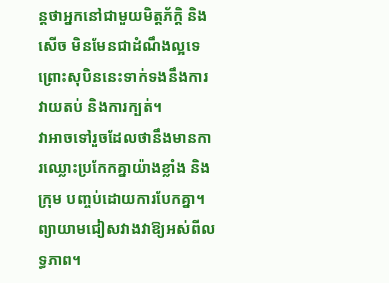ន្តថាអ្នកនៅជាមួយមិត្តភ័ក្តិ និងសើច មិនមែនជាដំណឹងល្អទេ ព្រោះសុបិននេះទាក់ទងនឹងការវាយតប់ និងការក្បត់។
វាអាចទៅរួចដែលថានឹងមានការឈ្លោះប្រកែកគ្នាយ៉ាងខ្លាំង និងក្រុម បញ្ចប់ដោយការបែកគ្នា។ ព្យាយាមជៀសវាងវាឱ្យអស់ពីលទ្ធភាព។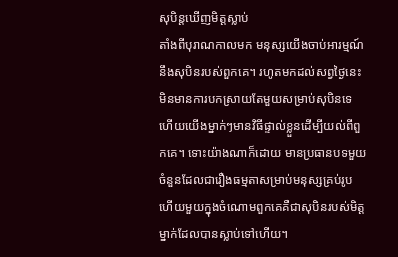សុបិន្តឃើញមិត្តស្លាប់
តាំងពីបុរាណកាលមក មនុស្សយើងចាប់អារម្មណ៍នឹងសុបិនរបស់ពួកគេ។ រហូតមកដល់សព្វថ្ងៃនេះមិនមានការបកស្រាយតែមួយសម្រាប់សុបិនទេហើយយើងម្នាក់ៗមានវិធីផ្ទាល់ខ្លួនដើម្បីយល់ពីពួកគេ។ ទោះយ៉ាងណាក៏ដោយ មានប្រធានបទមួយចំនួនដែលជារឿងធម្មតាសម្រាប់មនុស្សគ្រប់រូប ហើយមួយក្នុងចំណោមពួកគេគឺជាសុបិនរបស់មិត្តម្នាក់ដែលបានស្លាប់ទៅហើយ។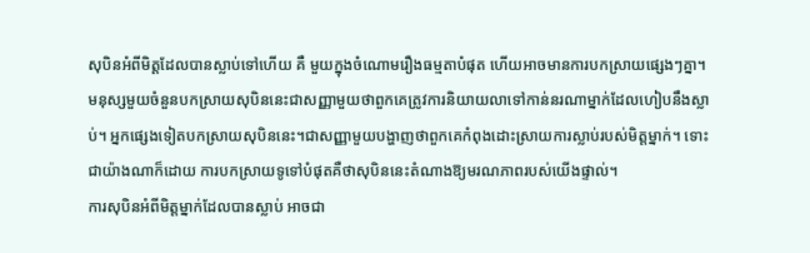សុបិនអំពីមិត្តដែលបានស្លាប់ទៅហើយ គឺ មួយក្នុងចំណោមរឿងធម្មតាបំផុត ហើយអាចមានការបកស្រាយផ្សេងៗគ្នា។ មនុស្សមួយចំនួនបកស្រាយសុបិននេះជាសញ្ញាមួយថាពួកគេត្រូវការនិយាយលាទៅកាន់នរណាម្នាក់ដែលហៀបនឹងស្លាប់។ អ្នកផ្សេងទៀតបកស្រាយសុបិននេះ។ជាសញ្ញាមួយបង្ហាញថាពួកគេកំពុងដោះស្រាយការស្លាប់របស់មិត្តម្នាក់។ ទោះជាយ៉ាងណាក៏ដោយ ការបកស្រាយទូទៅបំផុតគឺថាសុបិននេះតំណាងឱ្យមរណភាពរបស់យើងផ្ទាល់។
ការសុបិនអំពីមិត្តម្នាក់ដែលបានស្លាប់ អាចជា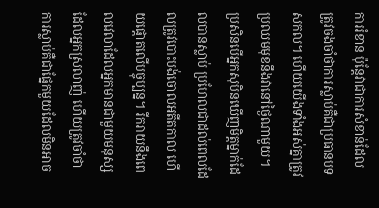ការរំខាន ប៉ុន្តែវាជាការសំខាន់ដែលត្រូវចងចាំថាការស្លាប់គឺជាប្រធានបទសកល។ ហើយយើងទាំងអស់គ្នាត្រូវប្រឈមមុខនឹងវានៅថ្ងៃណាមួយ។ ប្រសិនបើអ្នកសុបិនឃើញមិត្តម្នាក់ដែលបានស្លាប់ ប្រហែលជាដល់ពេលដែលត្រូវបោះបង់ចោលអតីតកាល ហើយផ្តោតលើបច្ចុប្បន្ន។ រីករាយនឹងពេលវេលាដែលអ្នកមានជាមួយមនុស្សដែលអ្នកស្រលាញ់ ហើយត្រូវចាំថាការស្លាប់គឺជាផ្នែកមួយដែលមិនអាច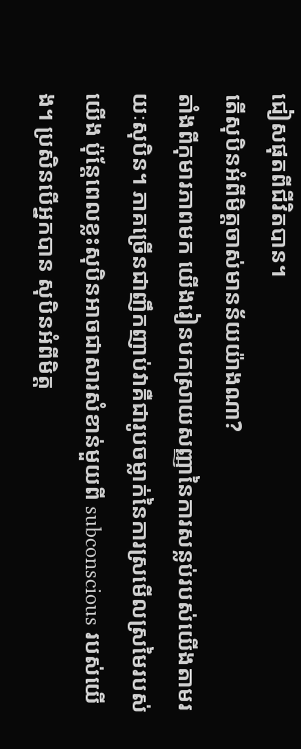ជៀសផុតពីជីវិតបាន។
តើសុបិនអំពីមិត្តចាស់មានន័យយ៉ាងណា?
តាំងពីកុមារភាពមក យើងរៀនបកស្រាយសញ្ញានៃការសន្លប់របស់យើងតាមរយៈសុបិន។ ភាគច្រើនជាញឹកញាប់វាគឺជារូបចម្លាក់នៃការស្រមើលស្រមៃរបស់យើង ប៉ុន្តែពេលខ្លះសុបិនអាចជាសារសំខាន់មួយពី subconscious របស់យើង។ ប្រសិនបើអ្នកបាន សុបិនអំពីមិត្ត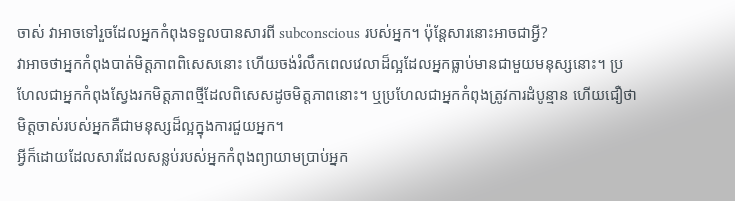ចាស់ វាអាចទៅរួចដែលអ្នកកំពុងទទួលបានសារពី subconscious របស់អ្នក។ ប៉ុន្តែសារនោះអាចជាអ្វី?
វាអាចថាអ្នកកំពុងបាត់មិត្តភាពពិសេសនោះ ហើយចង់រំលឹកពេលវេលាដ៏ល្អដែលអ្នកធ្លាប់មានជាមួយមនុស្សនោះ។ ប្រហែលជាអ្នកកំពុងស្វែងរកមិត្តភាពថ្មីដែលពិសេសដូចមិត្តភាពនោះ។ ឬប្រហែលជាអ្នកកំពុងត្រូវការដំបូន្មាន ហើយជឿថាមិត្តចាស់របស់អ្នកគឺជាមនុស្សដ៏ល្អក្នុងការជួយអ្នក។
អ្វីក៏ដោយដែលសារដែលសន្លប់របស់អ្នកកំពុងព្យាយាមប្រាប់អ្នក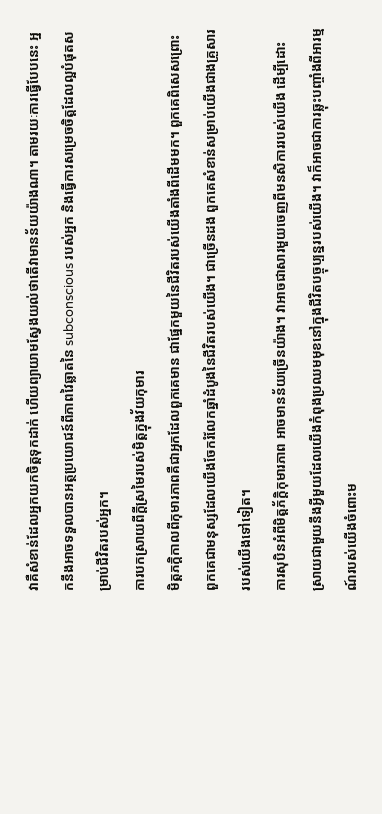វាគឺសំខាន់ដែលអ្នកយកចិត្តទុកដាក់ ហើយព្យាយាមស្វែងយល់ថាតើវាមានន័យយ៉ាងណា។ តាមរយៈការធ្វើបែបនេះ អ្នកនឹងអាចទទួលបានអត្ថប្រយោជន៍ពីភាពវៃឆ្លាតនៃ subconscious របស់អ្នក និងធ្វើការសម្រេចចិត្តដែលល្អបំផុតសម្រាប់ជីវិតរបស់អ្នក។
ការបកស្រាយពីក្តីស្រមៃរបស់មិត្តក្នុងវ័យកុមារ
មិត្តភក្តិកាលពីកុមារភាពគឺជាអ្នកដែលពួកគេមាន ជាផ្នែកមួយនៃជីវិតរបស់យើងតាំងពីដើមមក។ ពួកគេពិសេសព្រោះពួកគេជាមនុស្សដែលយើងចែករំលែកឆ្នាំដំបូងនៃជីវិតរបស់យើង។ ជាច្រើនដង ពួកគេសំខាន់សម្រាប់យើងជាងគ្រួសាររបស់យើងទៅទៀត។
ការសុបិនអំពីមិត្តភ័ក្តិកុមារភាព អាចមានន័យច្រើនយ៉ាង។ វាអាចជាសារមួយចេញពីមនសិការរបស់យើង ដើម្បីដោះស្រាយជាមួយនឹងអ្វីមួយដែលយើងកំពុងប្រឈមមុខនៅក្នុងជីវិតបច្ចុប្បន្នរបស់យើង។ វាក៏អាចជាការឆ្លុះបញ្ចាំងពីអារម្មណ៍របស់យើងចំពោះម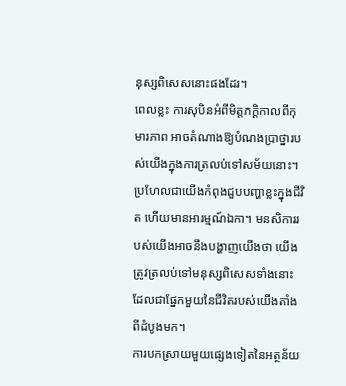នុស្សពិសេសនោះផងដែរ។
ពេលខ្លះ ការសុបិនអំពីមិត្តភក្តិកាលពីកុមារភាព អាចតំណាងឱ្យបំណងប្រាថ្នារបស់យើងក្នុងការត្រលប់ទៅសម័យនោះ។ ប្រហែលជាយើងកំពុងជួបបញ្ហាខ្លះក្នុងជីវិត ហើយមានអារម្មណ៍ឯកា។ មនសិការរបស់យើងអាចនឹងបង្ហាញយើងថា យើងត្រូវត្រលប់ទៅមនុស្សពិសេសទាំងនោះដែលជាផ្នែកមួយនៃជីវិតរបស់យើងតាំងពីដំបូងមក។
ការបកស្រាយមួយផ្សេងទៀតនៃអត្ថន័យ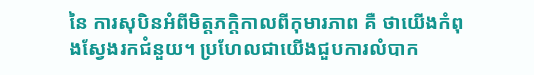នៃ ការសុបិនអំពីមិត្តភក្តិកាលពីកុមារភាព គឺ ថាយើងកំពុងស្វែងរកជំនួយ។ ប្រហែលជាយើងជួបការលំបាក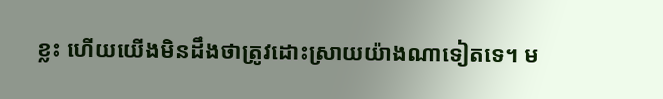ខ្លះ ហើយយើងមិនដឹងថាត្រូវដោះស្រាយយ៉ាងណាទៀតទេ។ ម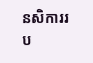នសិការរប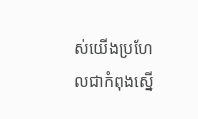ស់យើងប្រហែលជាកំពុងស្នើ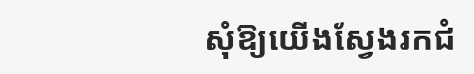សុំឱ្យយើងស្វែងរកជំ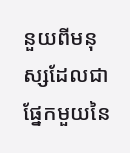នួយពីមនុស្សដែលជាផ្នែកមួយនៃ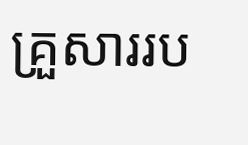គ្រួសាររប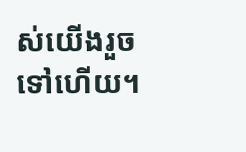ស់យើងរួចទៅហើយ។